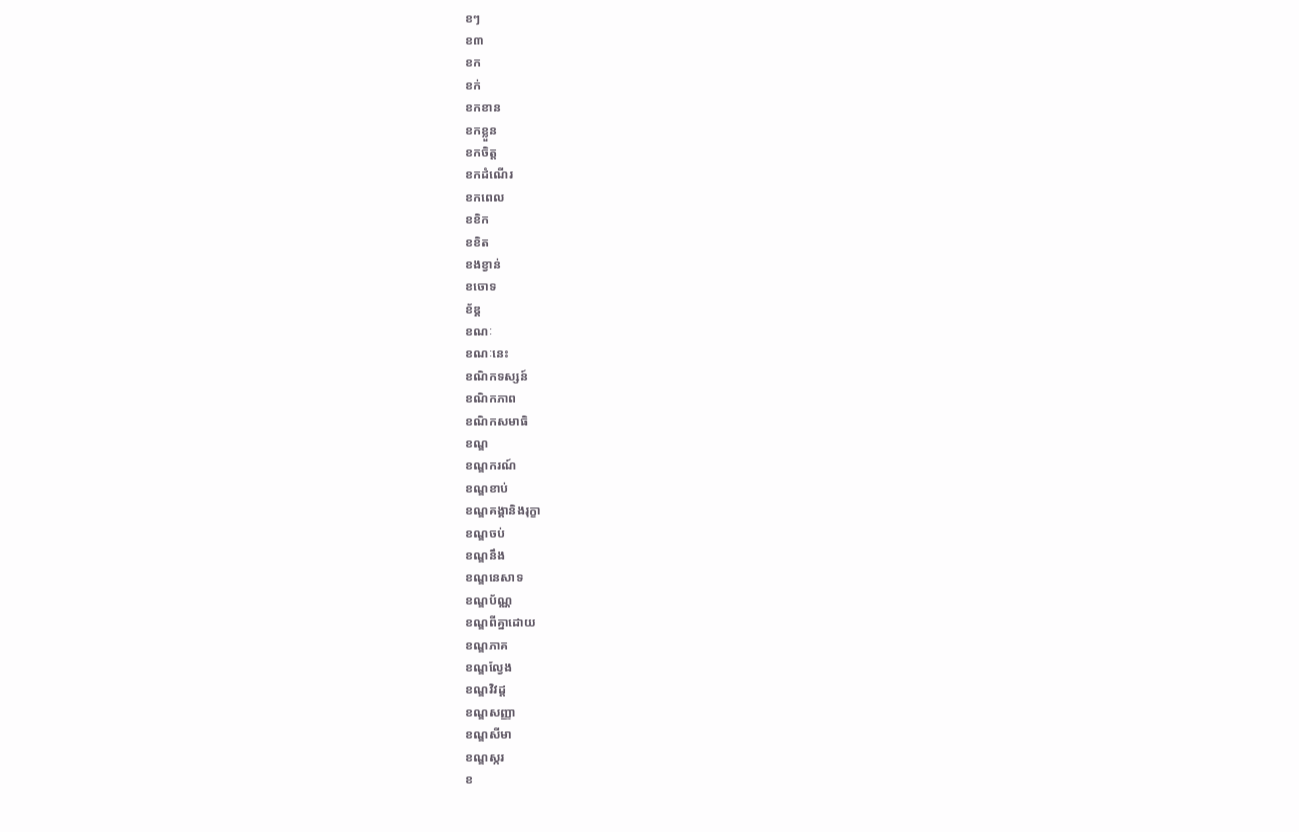ខៗ
ខ៣
ខក
ខក់
ខកខាន
ខកខ្លួន
ខកចិត្ត
ខកដំណើរ
ខកពេល
ខខិក
ខខិត
ខងខ្វាន់
ខចោទ
ខ័ឌ្គ
ខណៈ
ខណៈនេះ
ខណិកទស្សន៍
ខណិកភាព
ខណិកសមាធិ
ខណ្ឌ
ខណ្ឌករណ៍
ខណ្ឌខាប់
ខណ្ឌគង្គានិងរុក្ខា
ខណ្ឌចប់
ខណ្ឌនឹង
ខណ្ឌនេសាទ
ខណ្ឌប័ណ្ណ
ខណ្ឌពីគ្នាដោយ
ខណ្ឌភាគ
ខណ្ឌល្វែង
ខណ្ឌវិវដ្ដ
ខណ្ឌសញ្ញា
ខណ្ឌសីមា
ខណ្ឌស្ករ
ខ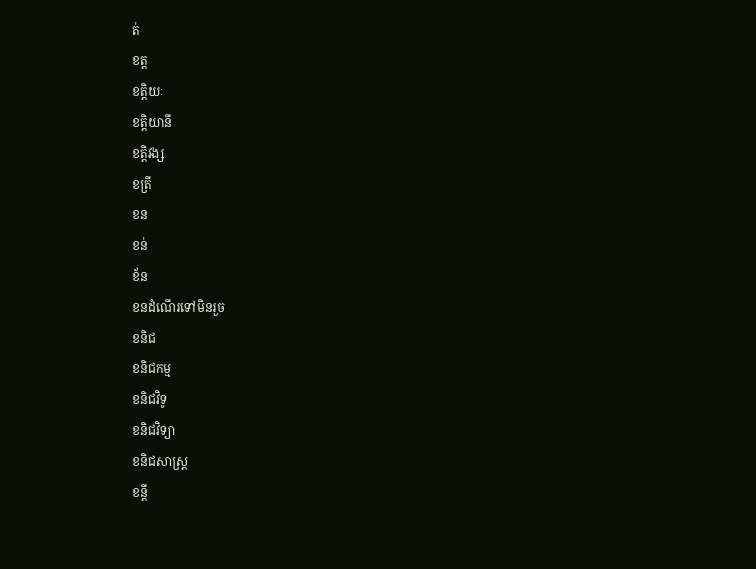ត់
ខត្ត
ខត្តិយៈ
ខត្តិយានី
ខត្តិវង្ស
ខត្រី
ខន
ខន់
ខ័ន
ខនដំណើរទៅមិនរួច
ខនិជ
ខនិជកម្ម
ខនិជវិទូ
ខនិជវិទ្យា
ខនិជសាស្ត្រ
ខន្តី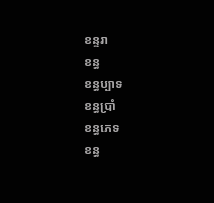ខន្ទរា
ខន្ធ
ខន្ធប្បាទ
ខន្ធប្រាំ
ខន្ធភេទ
ខន្ធ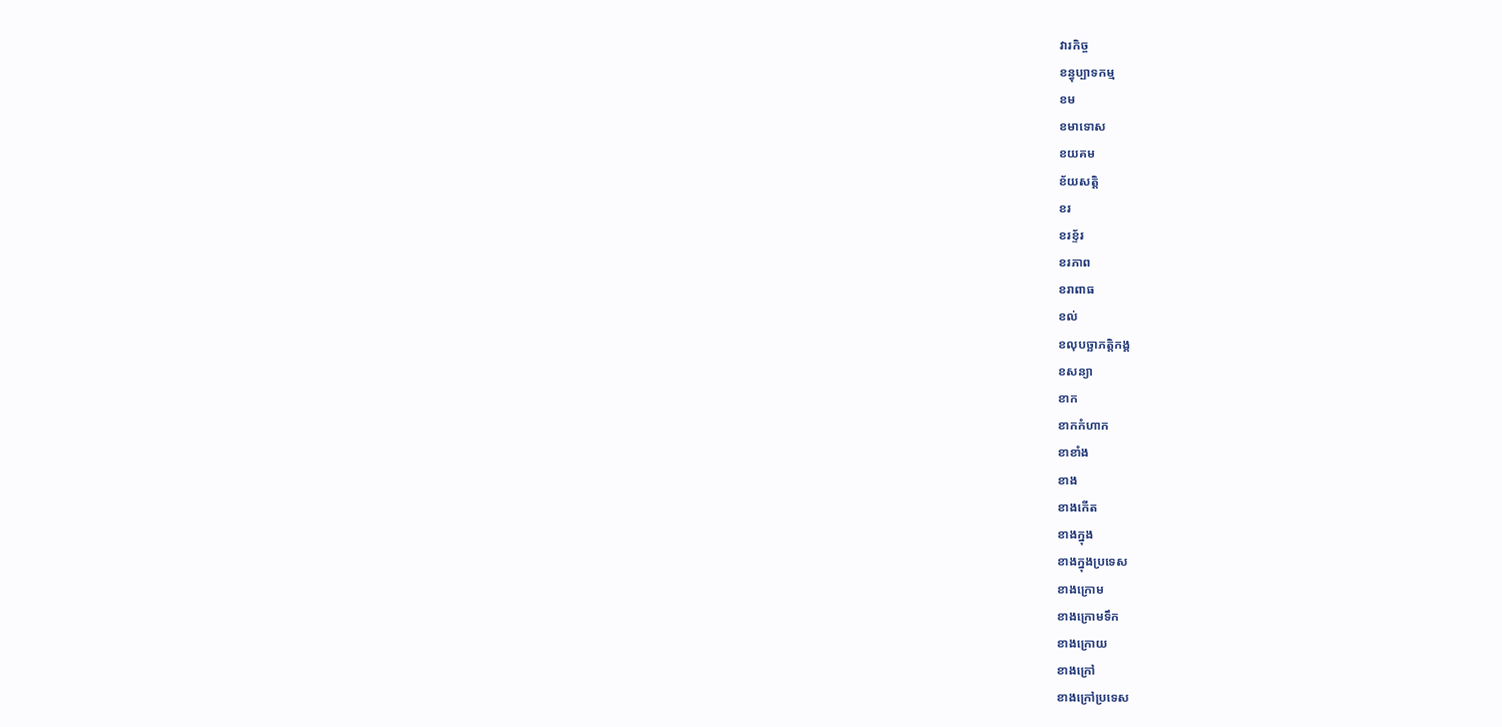វារកិច្ច
ខន្ធុប្បាទកម្ម
ខម
ខមាទោស
ខយគម
ខ័យសត្តិ
ខរ
ខរខ្ទ័រ
ខរភាព
ខរាពាធ
ខល់
ខលុបច្ឆាភត្តិកង្គ
ខសន្យា
ខាក
ខាកកំហាក
ខាខាំង
ខាង
ខាងកើត
ខាងក្នុង
ខាងក្នុងប្រទេស
ខាងក្រោម
ខាងក្រោមទឹក
ខាងក្រោយ
ខាងក្រៅ
ខាងក្រៅប្រទេស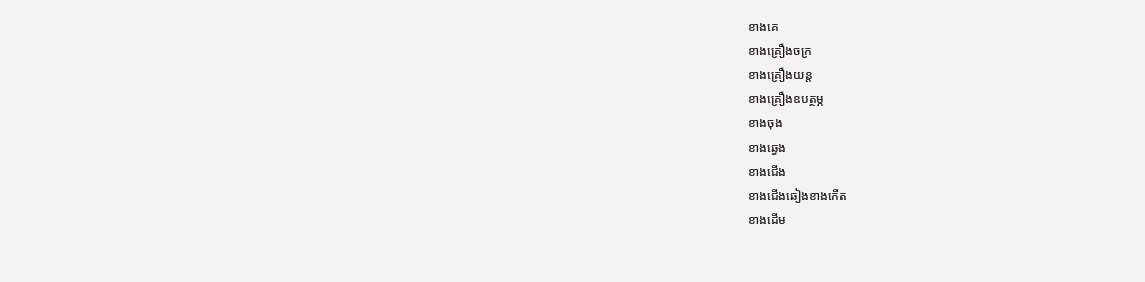ខាងគេ
ខាងគ្រឿងចក្រ
ខាងគ្រឿងយន្ត
ខាងគ្រឿងឧបត្ថម្ភ
ខាងចុង
ខាងឆ្វេង
ខាងជើង
ខាងជើងឆៀងខាងកើត
ខាងដើម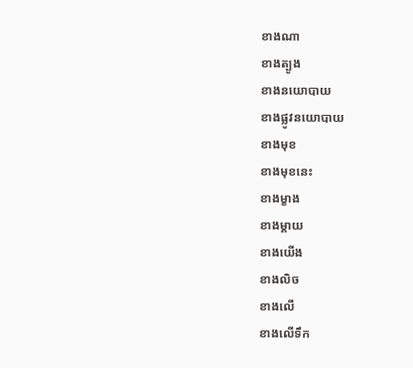ខាងណា
ខាងត្បូង
ខាងនយោបាយ
ខាងផ្លូវនយោបាយ
ខាងមុខ
ខាងមុខនេះ
ខាងម្ខាង
ខាងម្ដាយ
ខាងយើង
ខាងលិច
ខាងលើ
ខាងលើទឹក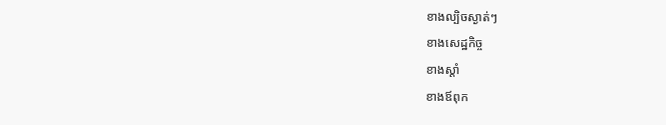ខាងល្បិចស្ងាត់ៗ
ខាងសេដ្ឋកិច្ច
ខាងស្ដាំ
ខាងឪពុក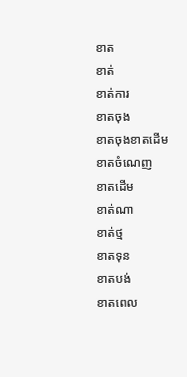ខាត
ខាត់
ខាត់ការ
ខាតចុង
ខាតចុងខាតដើម
ខាតចំណេញ
ខាតដើម
ខាត់ណា
ខាត់ថ្ម
ខាតទុន
ខាតបង់
ខាតពេល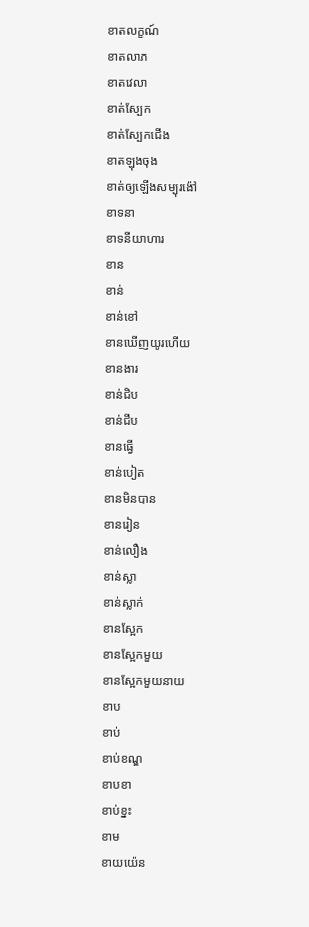ខាតលក្ខណ៍
ខាតលាភ
ខាតវេលា
ខាត់ស្បែក
ខាត់ស្បែកជើង
ខាតឡុងចុង
ខាត់ឲ្យឡើងសម្បុរង៉ៅ
ខាទនា
ខាទនីយាហារ
ខាន
ខាន់
ខាន់ខៅ
ខានឃើញយូរហើយ
ខានងារ
ខាន់ជិប
ខាន់ជីប
ខានធ្វើ
ខាន់បៀត
ខានមិនបាន
ខានរៀន
ខាន់លឿង
ខាន់ស្លា
ខាន់ស្លាក់
ខានស្អែក
ខានស្អែកមួយ
ខានស្អែកមួយនាយ
ខាប
ខាប់
ខាប់ខណ្ឌ
ខាបខា
ខាប់ខ្នះ
ខាម
ខាយយ៉េន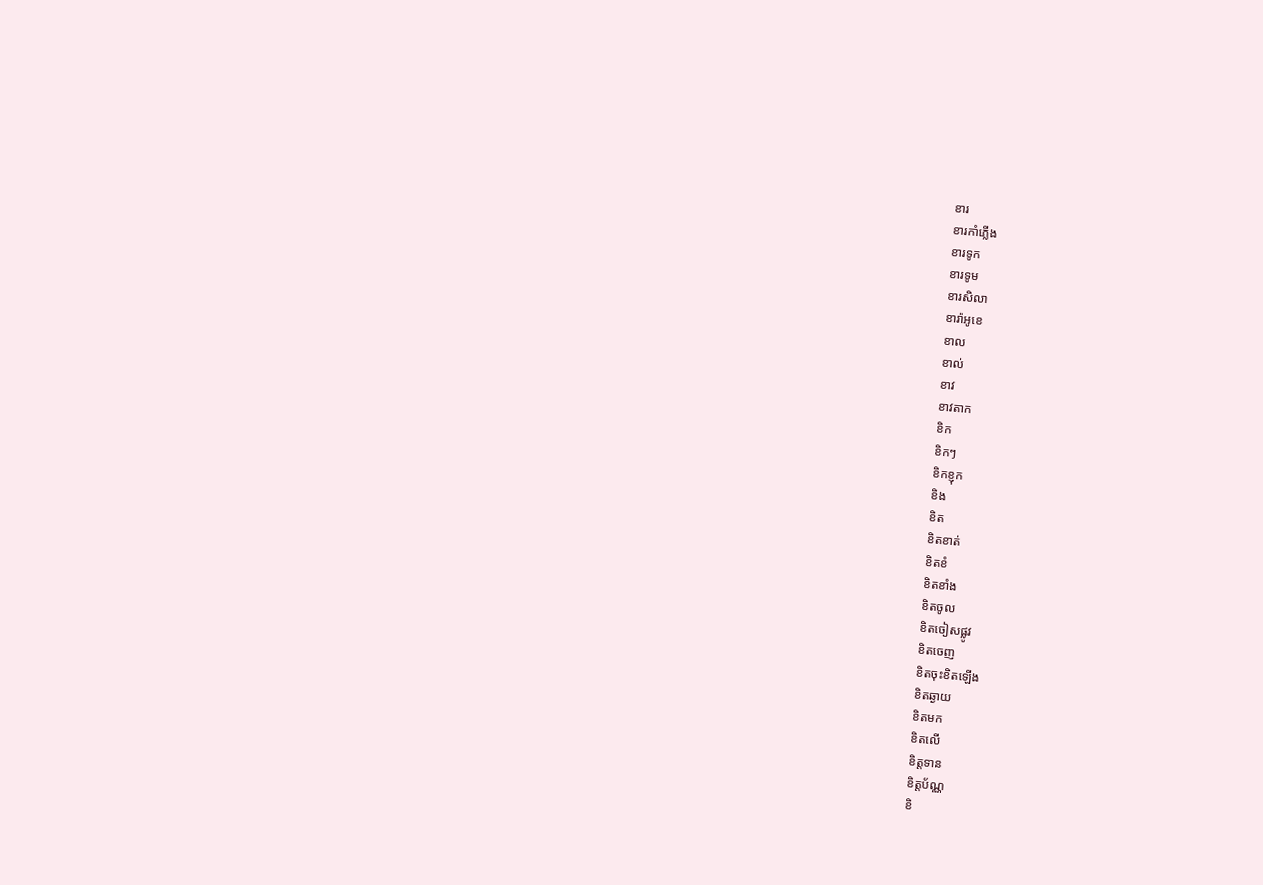ខារ
ខារកាំភ្លើង
ខារទូក
ខារទូម
ខារសិលា
ខារ៉ាអូខេ
ខាល
ខាល់
ខាវ
ខាវតាក
ខិក
ខិកៗ
ខិកខ្ញុក
ខិង
ខិត
ខិតខាត់
ខិតខំ
ខិតខាំង
ខិតចូល
ខិតចៀសផ្លូវ
ខិតចេញ
ខិតចុះខិតឡើង
ខិតឆ្ងាយ
ខិតមក
ខិតលើ
ខិត្តទាន
ខិត្តប័ណ្ណ
ខិ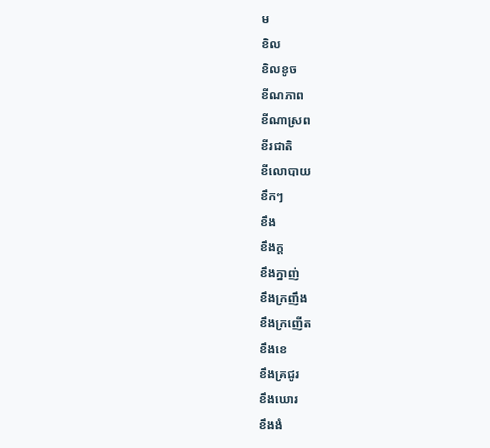ម
ខិល
ខិលខូច
ខីណភាព
ខីណាស្រព
ខីរជាតិ
ខីលោបាយ
ខឹកៗ
ខឹង
ខឹងក្ដ
ខឹងក្នាញ់
ខឹងក្រញឹង
ខឹងក្រញើត
ខឹងខេ
ខឹងគ្រជូរ
ខឹងឃោរ
ខឹងងំ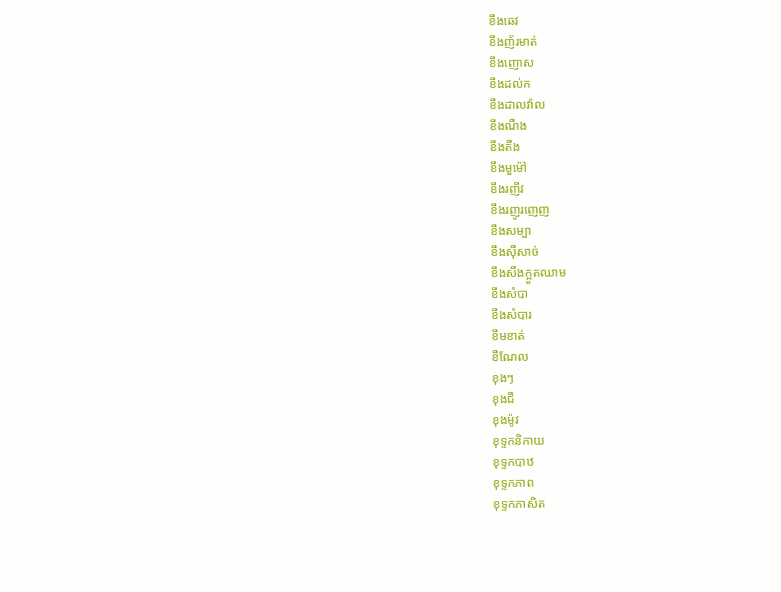ខឹងឆេវ
ខឹងញ័រមាត់
ខឹងញោស
ខឹងដល់ក
ខឹងដាលវ៉ាល
ខឹងណឺង
ខឹងតឺង
ខឹងមួម៉ៅ
ខឹងរញីវ
ខឹងរញូរញេញ
ខឹងសម្បា
ខឹងស៊ីសាច់
ខឹងសឹងក្អួតឈាម
ខឹងសំបា
ខឹងសំបារ
ខឹមខាត់
ខឺណែល
ខុងៗ
ខុងជឺ
ខុងម៉ូវ
ខុទ្ទកនិកាយ
ខុទ្ទកបាឋ
ខុទ្ទកភាព
ខុទ្ទកភាសិត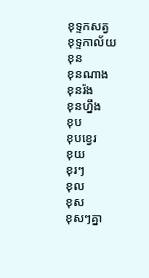ខុទ្ទកសត្វ
ខុទ្ទកាល័យ
ខុន
ខុនណាង
ខុនរ៉ង
ខុនហ្នឹង
ខុប
ខុបខ្វេរ
ខុយ
ខុរៗ
ខុល
ខុស
ខុសៗគ្នា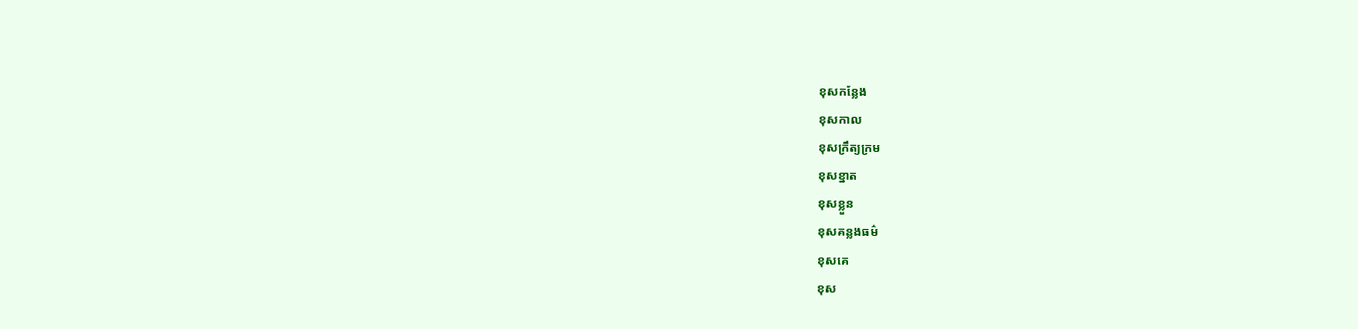ខុសកន្លែង
ខុសកាល
ខុសក្រឹត្យក្រម
ខុសខ្នាត
ខុសខ្លួន
ខុសគន្លងធម៌
ខុសគេ
ខុស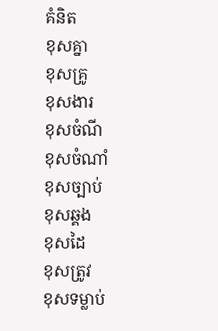គំនិត
ខុសគ្នា
ខុសគ្រូ
ខុសងារ
ខុសចំណី
ខុសចំណាំ
ខុសច្បាប់
ខុសឆ្គង
ខុសដៃ
ខុសត្រូវ
ខុសទម្លាប់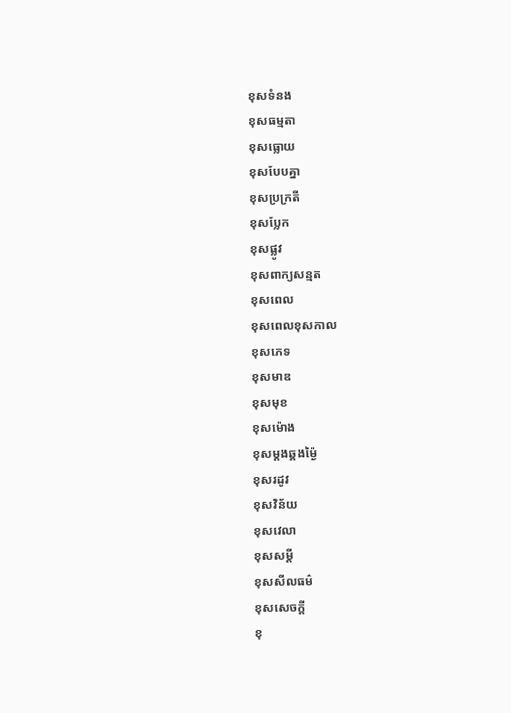ខុសទំនង
ខុសធម្មតា
ខុសធ្លោយ
ខុសបែបគ្នា
ខុសប្រក្រតី
ខុសប្លែក
ខុសផ្លូវ
ខុសពាក្យសន្មត
ខុសពេល
ខុសពេលខុសកាល
ខុសភេទ
ខុសមាឌ
ខុសមុខ
ខុសម៉ោង
ខុសម្ដងឆ្គងម្ង៉ៃ
ខុសរដូវ
ខុសវិន័យ
ខុសវេលា
ខុសសម្ដី
ខុសសីលធម៌
ខុសសេចក្ដី
ខុ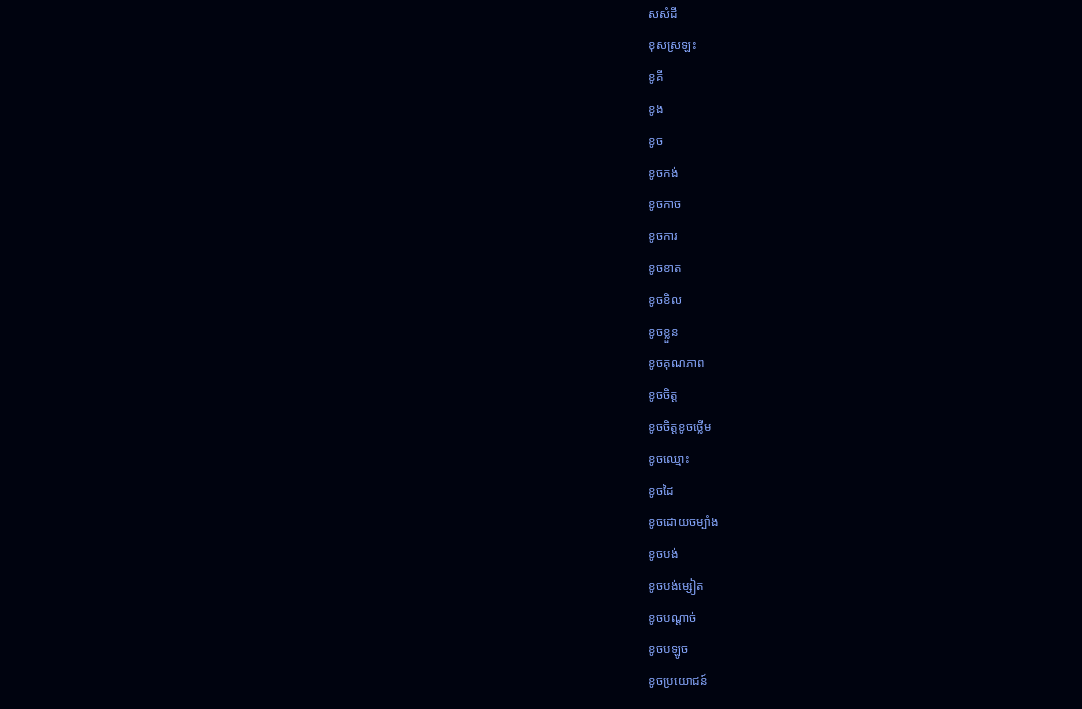សសំដី
ខុសស្រឡះ
ខូគី
ខូង
ខូច
ខូចកង់
ខូចកាច
ខូចការ
ខូចខាត
ខូចខិល
ខូចខ្លួន
ខូចគុណភាព
ខូចចិត្ត
ខូចចិត្តខូចថ្លើម
ខូចឈ្មោះ
ខូចដៃ
ខូចដោយចម្បាំង
ខូចបង់
ខូចបង់ម្សៀត
ខូចបណ្ដាច់
ខូចបឡូច
ខូចប្រយោជន៍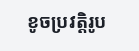ខូចប្រវត្តិរូប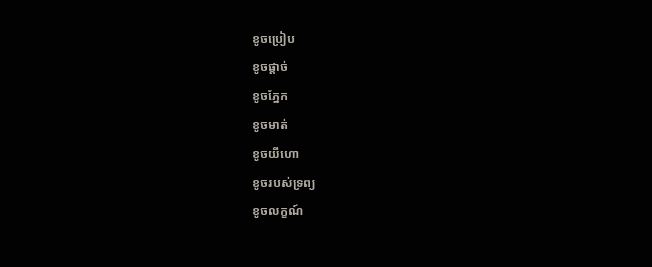ខូចប្រៀប
ខូចផ្ដាច់
ខូចភ្នែក
ខូចមាត់
ខូចយីហោ
ខូចរបស់ទ្រព្យ
ខូចលក្ខណ៍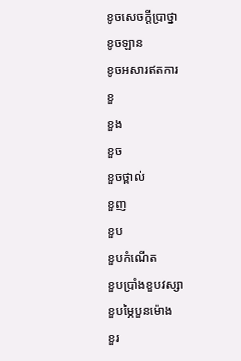ខូចសេចក្ដីប្រាថ្នា
ខូចឡាន
ខូចអសារឥតការ
ខួ
ខួង
ខួច
ខួចថ្ពាល់
ខួញ
ខួប
ខួបកំណើត
ខួបប្រាំងខួបវស្សា
ខួបម្ភៃបួនម៉ោង
ខួរ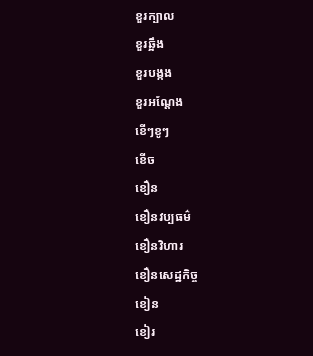ខួរក្បាល
ខួរឆ្អឹង
ខួរបង្កង
ខួរអណ្ដែង
ខើៗខូៗ
ខើច
ខឿន
ខឿនវប្បធម៌
ខឿនវិហារ
ខឿនសេដ្ឋកិច្ច
ខៀន
ខៀរ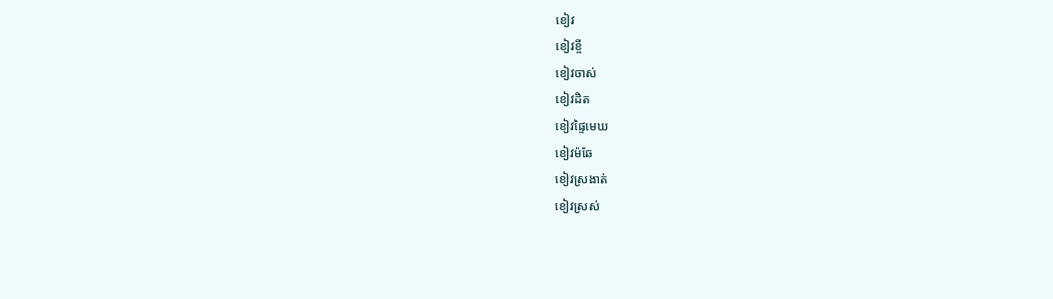ខៀវ
ខៀវខ្ចី
ខៀវចាស់
ខៀវដិត
ខៀវផ្ទៃមេឃ
ខៀវម៉ឆែ
ខៀវស្រងាត់
ខៀវស្រស់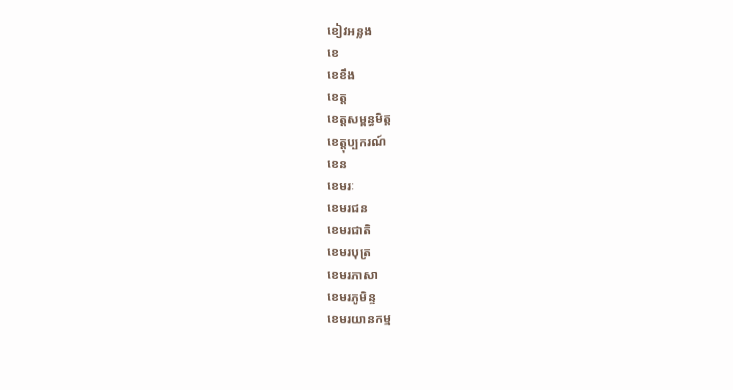ខៀវអន្លង
ខេ
ខេខឹង
ខេត្ត
ខេត្តសម្ពន្ធមិត្ត
ខេត្តុប្បករណ៍
ខេន
ខេមរៈ
ខេមរជន
ខេមរជាតិ
ខេមរបុត្រ
ខេមរភាសា
ខេមរភូមិន្ទ
ខេមរយានកម្ម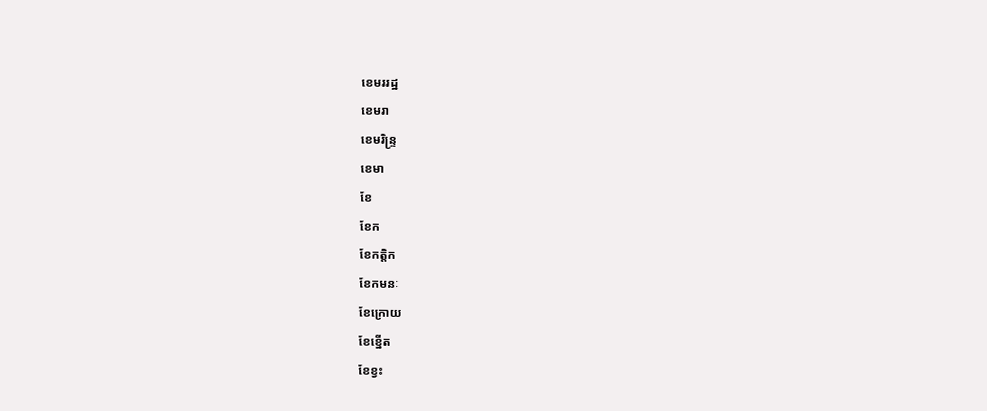ខេមររដ្ឋ
ខេមរា
ខេមរិន្ទ្រ
ខេមា
ខែ
ខែក
ខែកត្តិក
ខែកមនៈ
ខែក្រោយ
ខែខ្នើត
ខែខ្វះ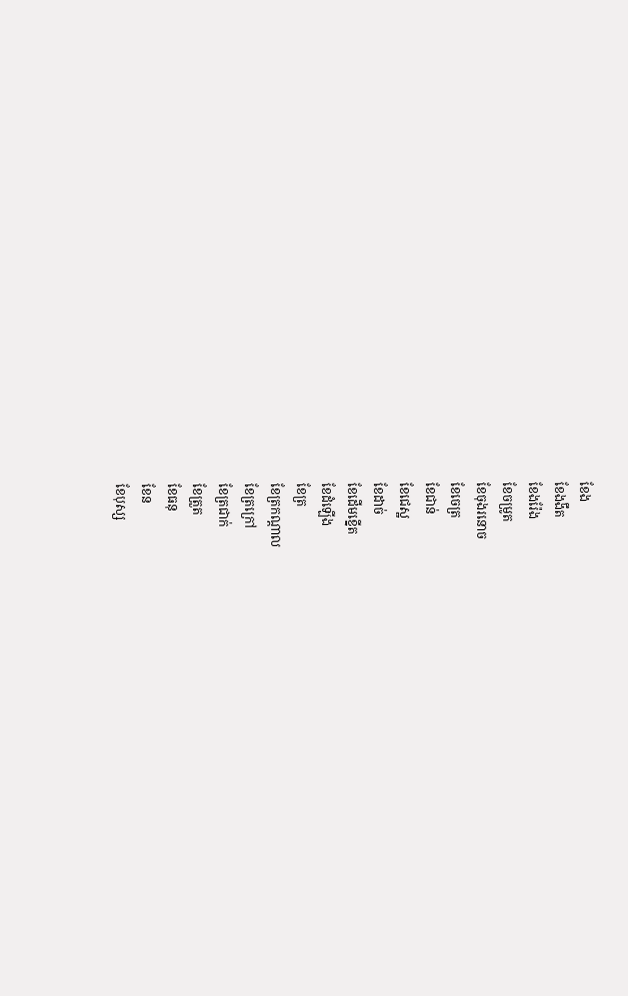ខែង
ខែងងឹត
ខែងរ៉ែង
ខែចម្រូត
ខែចុងរនោច
ខែចេត្រ
ខែជាន់
ខែជេស្ឋ
ខែដាច់
ខែដើមខ្នើត
ខែដំឡើង
ខែត្រ
ខែត្រកណ្ដាល
ខែត្រក្រៅ
ខែត្រជាក់
ខែត្រួត
ខែធនុ
ខែន
ខែបុស្ស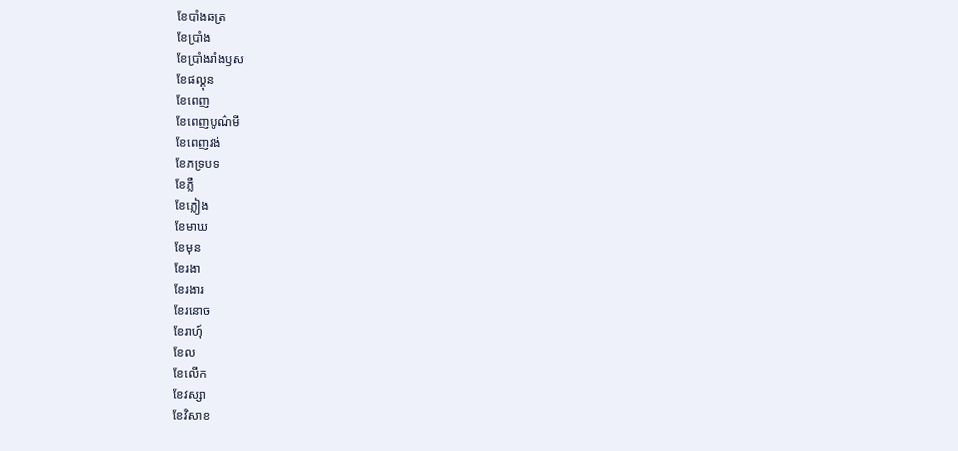ខែបាំងឆត្រ
ខែប្រាំង
ខែប្រាំងរាំងឫស
ខែផល្គុន
ខែពេញ
ខែពេញបូណ៌មី
ខែពេញវង់
ខែភទ្របទ
ខែភ្លឺ
ខែភ្លៀង
ខែមាឃ
ខែមុន
ខែរងា
ខែរងារ
ខែរនោច
ខែរាហុ៍
ខែល
ខែលើក
ខែវស្សា
ខែវិសាខ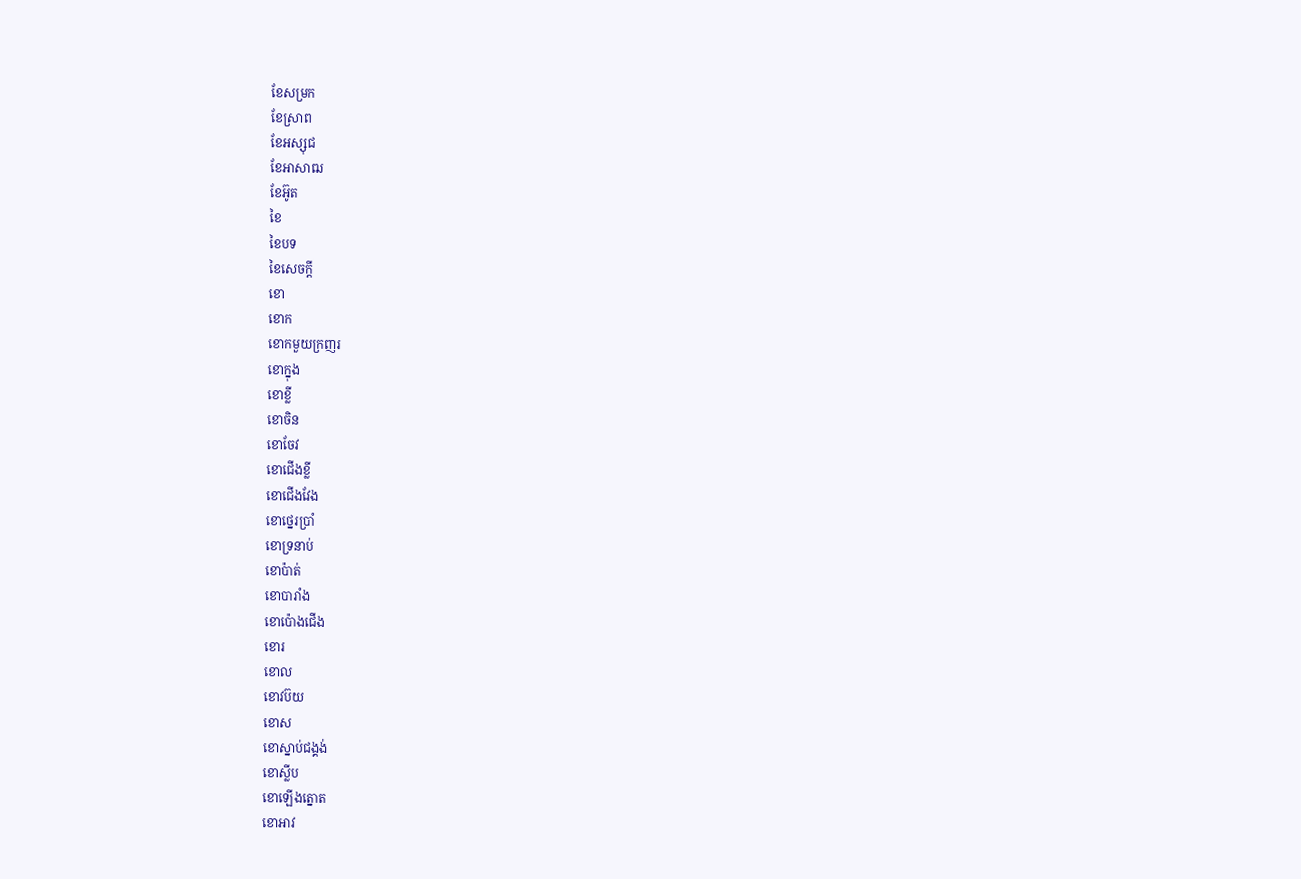ខែសម្រក
ខែស្រាព
ខែអស្សុជ
ខែអាសាឍ
ខែអ៊ូត
ខៃ
ខៃបទ
ខៃសេចក្ដី
ខោ
ខោក
ខោកមួយក្រញរ
ខោក្នុង
ខោខ្លី
ខោចិន
ខោចែវ
ខោជើងខ្លី
ខោជើងវែង
ខោថ្នេរប្រាំ
ខោទ្រនាប់
ខោប៉ាត់
ខោបារាំង
ខោប៉ោងជើង
ខោរ
ខោល
ខោវប៊យ
ខោស
ខោស្នាប់ជង្គង់
ខោស្លីប
ខោឡើងត្នោត
ខោអាវ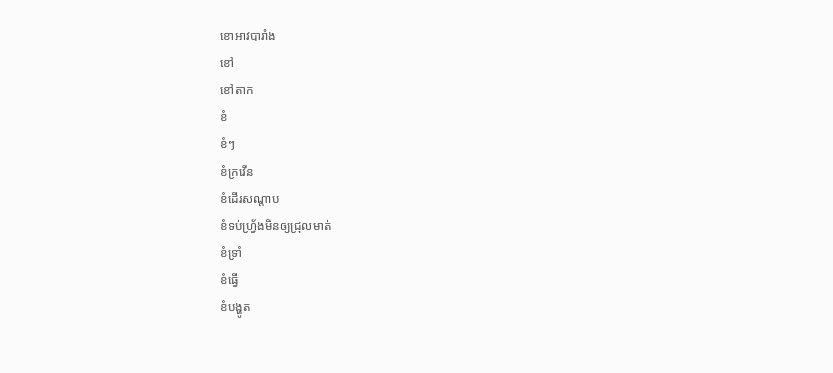ខោអាវបារាំង
ខៅ
ខៅតាក
ខំ
ខំៗ
ខំក្រវើន
ខំដើរសណ្ដាប
ខំទប់ហ្វ្រ័ងមិនឲ្យជ្រុលមាត់
ខំទ្រាំ
ខំធ្វើ
ខំបង្ហូត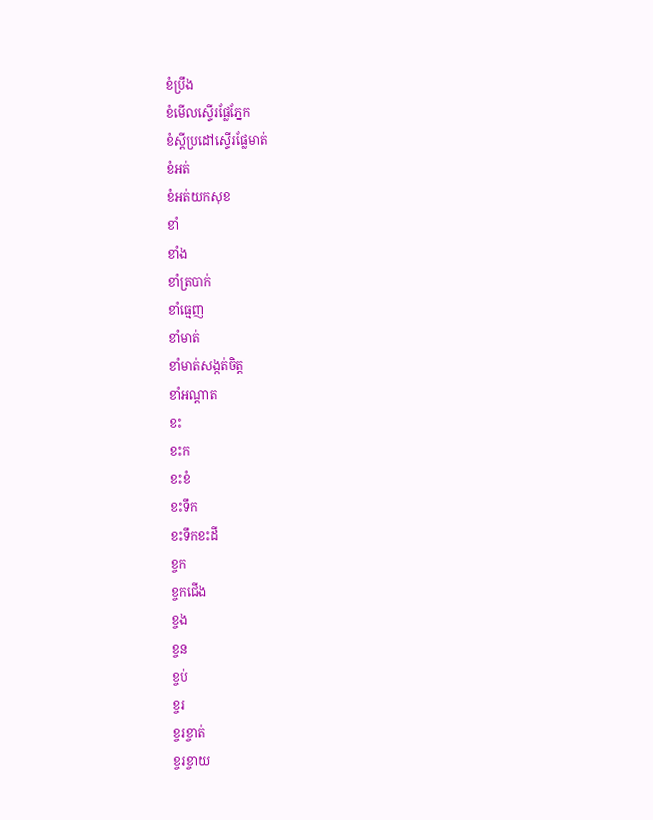ខំប្រឹង
ខំមើលស្ទើរផ្លែភ្នែក
ខំស្ដីប្រដៅស្ទើរផ្លែមាត់
ខំអត់
ខំអត់យកសុខ
ខាំ
ខាំង
ខាំត្របាក់
ខាំធ្មេញ
ខាំមាត់
ខាំមាត់សង្កត់ចិត្ត
ខាំអណ្ដាត
ខះ
ខះក
ខះខំ
ខះទឹក
ខះទឹកខះដី
ខ្ចក
ខ្ចកជើង
ខ្ចង
ខ្ចន
ខ្ចប់
ខ្ចរ
ខ្ចរខ្ចាត់
ខ្ចរខ្ចាយ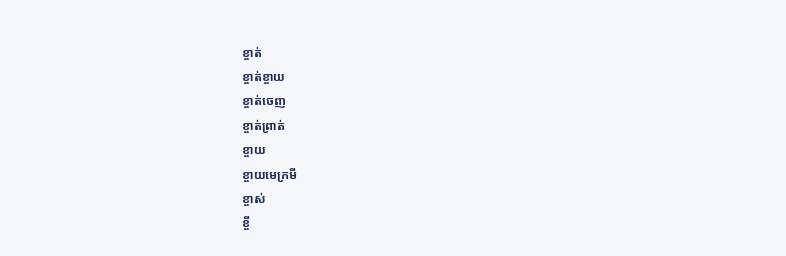ខ្ចាត់
ខ្ចាត់ខ្ចាយ
ខ្ចាត់ចេញ
ខ្ចាត់ព្រាត់
ខ្ចាយ
ខ្ចាយមេក្រមី
ខ្ចាស់
ខ្ចី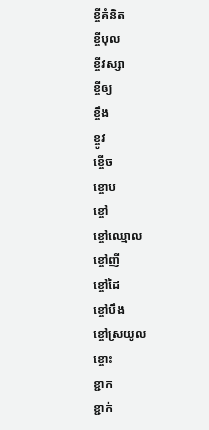ខ្ចីគំនិត
ខ្ចីបុល
ខ្ចីវស្សា
ខ្ចីឲ្យ
ខ្ចឹង
ខ្ចូវ
ខ្ចើច
ខ្ចោប
ខ្ចៅ
ខ្ចៅឈ្មោល
ខ្ចៅញី
ខ្ចៅដៃ
ខ្ចៅបឹង
ខ្ចៅស្រយូល
ខ្ចោះ
ខ្ជាក
ខ្ជាក់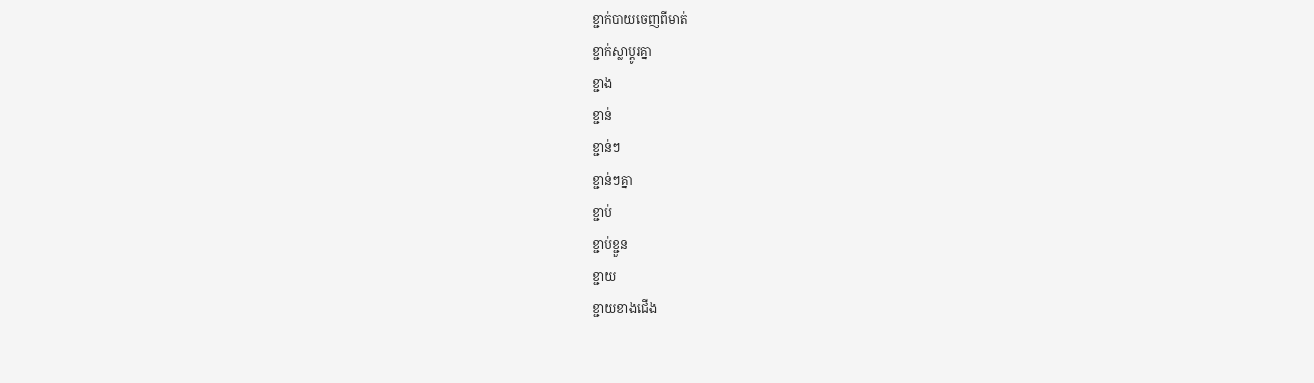ខ្ជាក់បាយចេញពីមាត់
ខ្ជាក់ស្លាប្ដូរគ្នា
ខ្ជាង
ខ្ជាន់
ខ្ជាន់ៗ
ខ្ជាន់ៗគ្នា
ខ្ជាប់
ខ្ជាប់ខ្ជួន
ខ្ជាយ
ខ្ជាយខាងជើង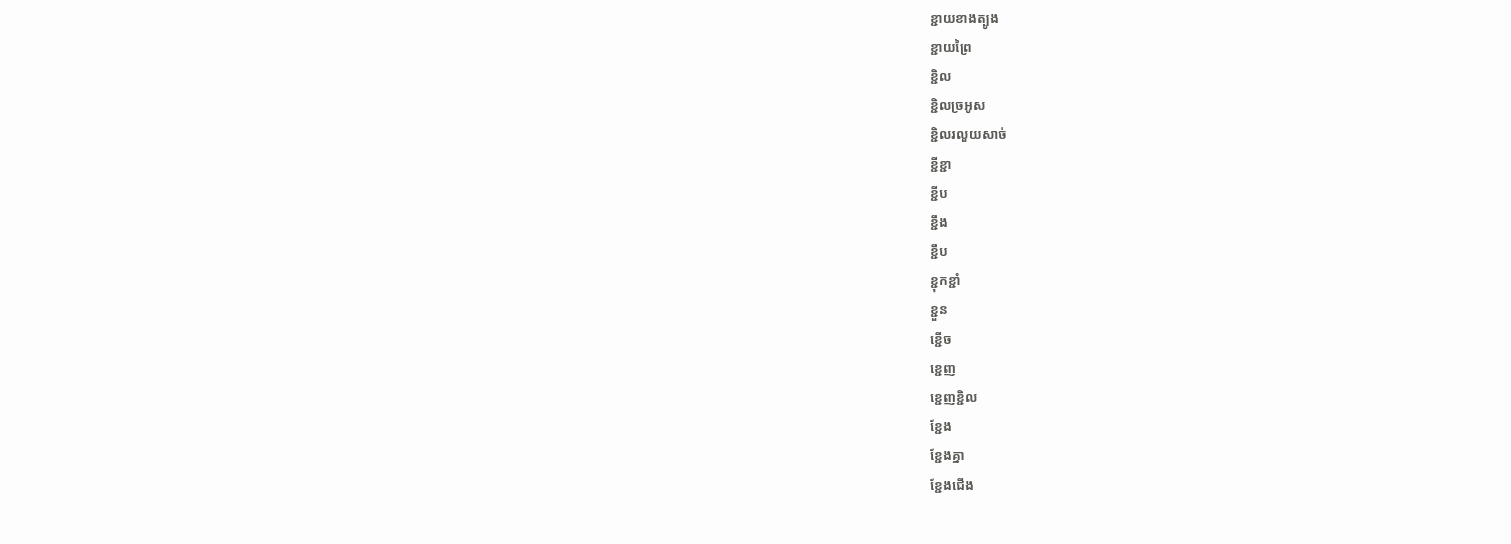ខ្ជាយខាងត្បូង
ខ្ជាយព្រៃ
ខ្ជិល
ខ្ជិលច្រអូស
ខ្ជិលរលួយសាច់
ខ្ជីខ្ជា
ខ្ជីប
ខ្ជឹង
ខ្ជឹប
ខ្ជុកខ្ជាំ
ខ្ជួន
ខ្ជើច
ខ្ជេញ
ខ្ជេញខ្ជិល
ខ្ជែង
ខ្ជែងគ្នា
ខ្ជែងជើង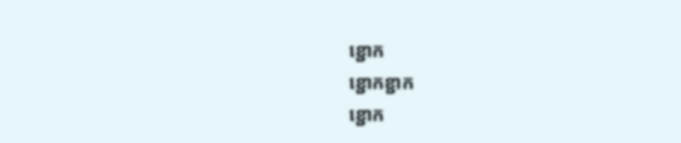ខ្ជោក
ខ្ជោកខ្ជាក
ខ្ជោក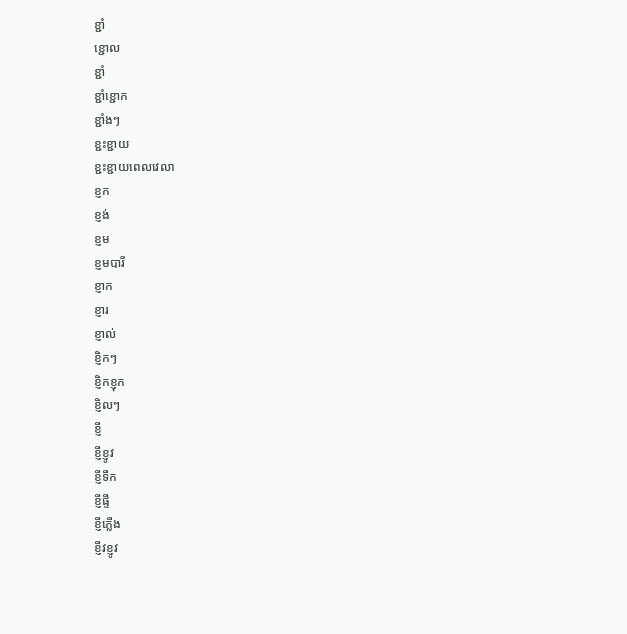ខ្ជាំ
ខ្ជោល
ខ្ជាំ
ខ្ជាំខ្ជោក
ខ្ជាំងៗ
ខ្ជះខ្ជាយ
ខ្ជះខ្ជាយពេលវេលា
ខ្ញក
ខ្ញង់
ខ្ញម
ខ្ញមបារី
ខ្ញាក
ខ្ញារ
ខ្ញាល់
ខ្ញិកៗ
ខ្ញិកខ្ញុក
ខ្ញិលៗ
ខ្ញី
ខ្ញីខ្ញូវ
ខ្ញីទឹក
ខ្ញីផ្ទី
ខ្ញីភ្លើង
ខ្ញីវខ្ញូវ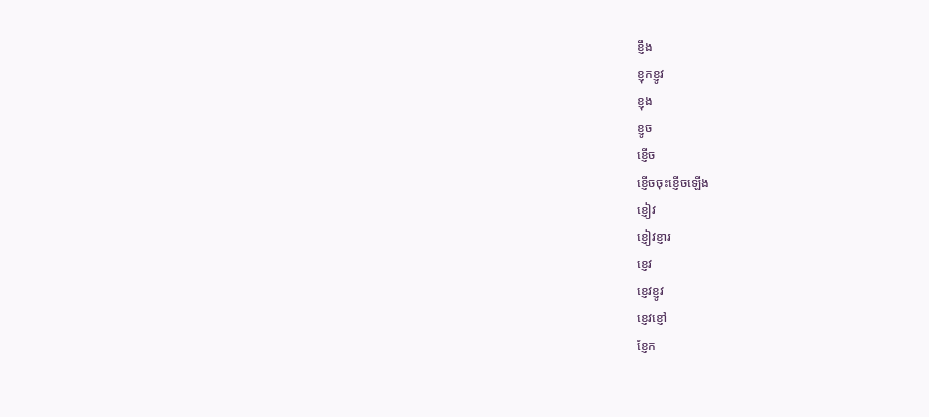ខ្ញឹង
ខ្ញុកខ្ញូវ
ខ្ញុង
ខ្ញូច
ខ្ញើច
ខ្ញើចចុះខ្ញើចឡើង
ខ្ញៀវ
ខ្ញៀវខ្ញារ
ខ្ញេវ
ខ្ញេវខ្ញូវ
ខ្ញេវខ្ញៅ
ខ្ញែក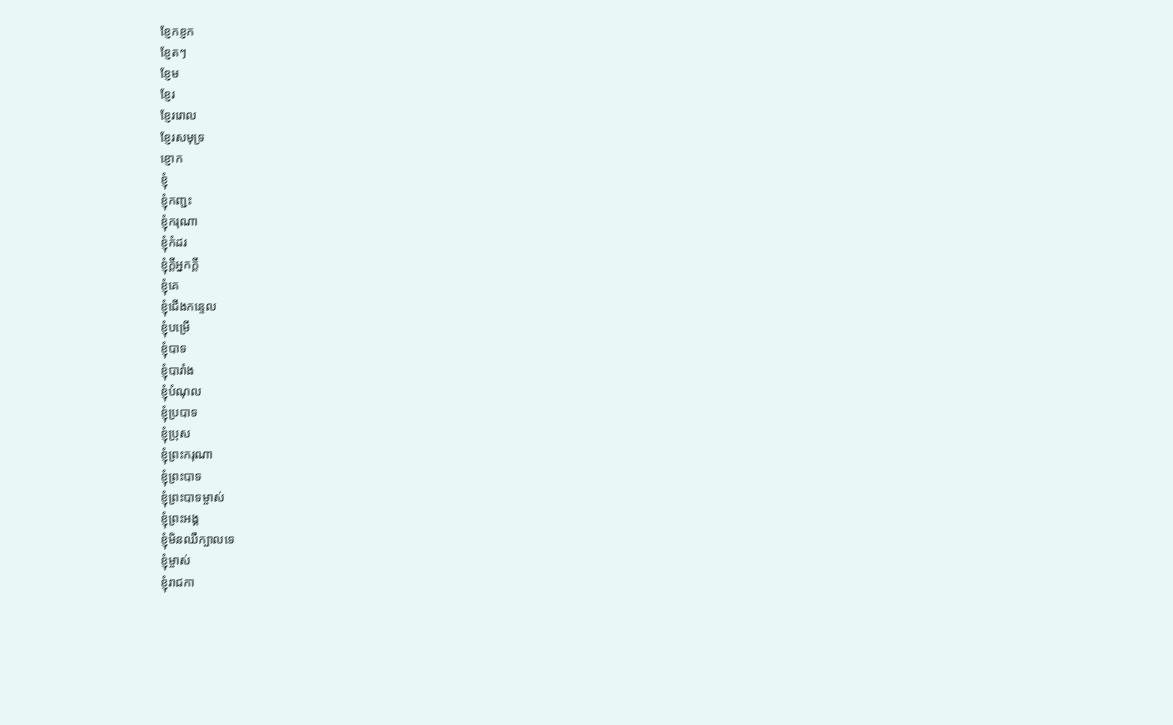ខ្ញែកខ្ញក
ខ្ញែតៗ
ខ្ញែម
ខ្ញែរ
ខ្ញែររោល
ខ្ញែរសមុទ្រ
ខ្ញោក
ខ្ញុំ
ខ្ញុំកញ្ជះ
ខ្ញុំករុណា
ខ្ញុំកំដរ
ខ្ញុំក្ដីអ្នកក្ដី
ខ្ញុំគេ
ខ្ញុំជើងកន្ទេល
ខ្ញុំបម្រើ
ខ្ញុំបាទ
ខ្ញុំបារាំង
ខ្ញុំបំណុល
ខ្ញុំប្របាទ
ខ្ញុំប្រុស
ខ្ញុំព្រះករុណា
ខ្ញុំព្រះបាទ
ខ្ញុំព្រះបាទម្ចាស់
ខ្ញុំព្រះអង្គ
ខ្ញុំមិនឈឺក្បាលទេ
ខ្ញុំម្ចាស់
ខ្ញុំរាជកា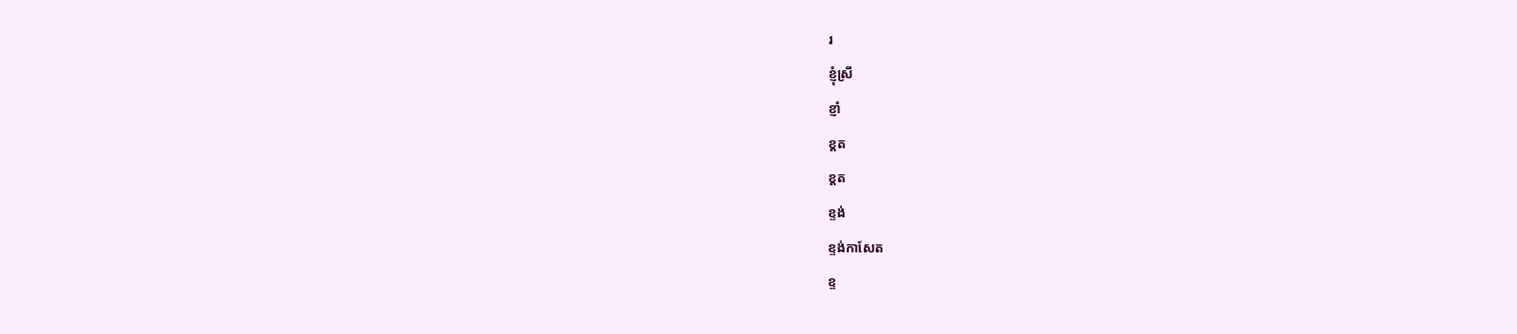រ
ខ្ញុំស្រី
ខ្ញាំ
ខ្ដត
ខ្តត
ខ្ទង់
ខ្ទង់កាសែត
ខ្ទ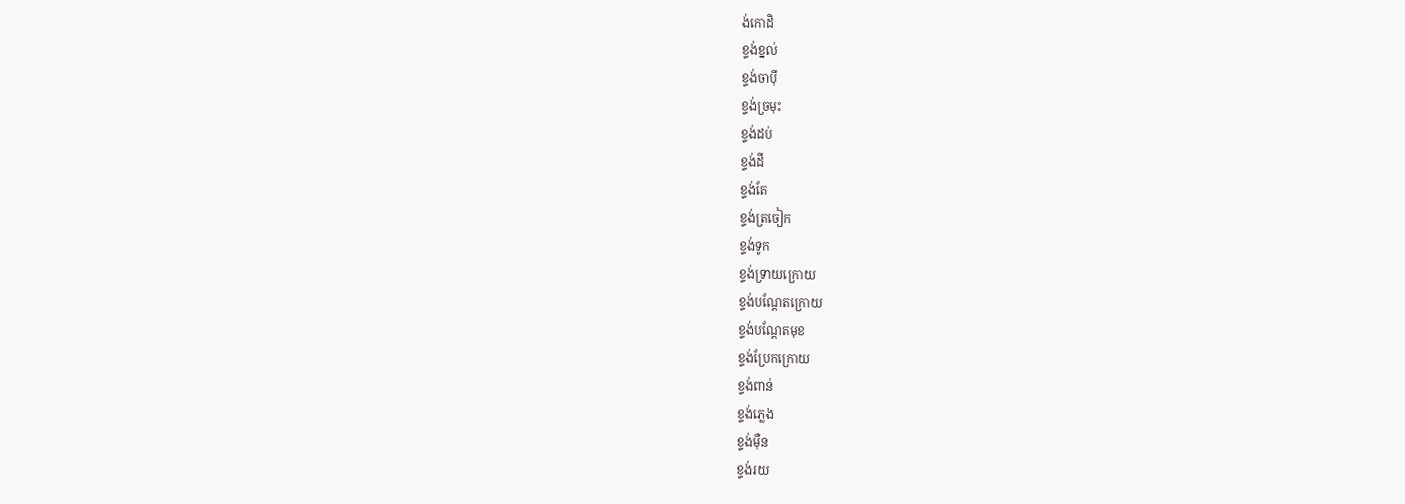ង់កោដិ
ខ្ទង់ខ្នល់
ខ្ទង់ចាប៉ី
ខ្ទង់ច្រមុះ
ខ្ទង់ដប់
ខ្ទង់ដី
ខ្ទង់តែ
ខ្ទង់ត្រចៀក
ខ្ទង់ទូក
ខ្ទង់ទ្រាយក្រោយ
ខ្ទង់បណ្ដែតក្រោយ
ខ្ទង់បណ្ដែតមុខ
ខ្ទង់ប្រែកក្រោយ
ខ្ទង់ពាន់
ខ្ទង់ភ្លេង
ខ្ទង់ម៉ឺន
ខ្ទង់រយ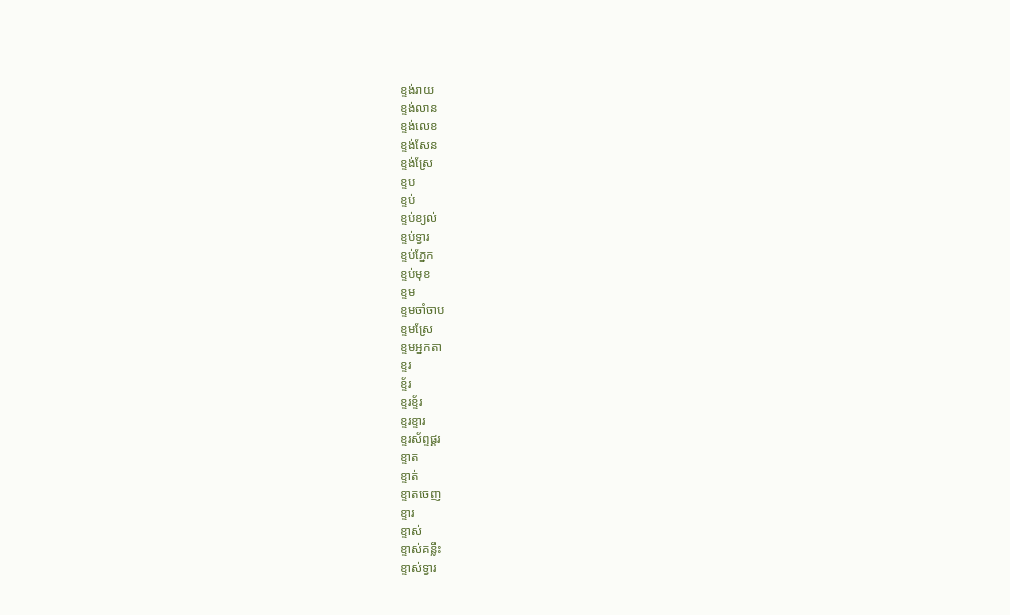ខ្ទង់រាយ
ខ្ទង់លាន
ខ្ទង់លេខ
ខ្ទង់សែន
ខ្ទង់ស្រែ
ខ្ទប
ខ្ទប់
ខ្ទប់ខ្យល់
ខ្ទប់ទ្វារ
ខ្ទប់ភ្នែក
ខ្ទប់មុខ
ខ្ទម
ខ្ទមចាំចាប
ខ្ទមស្រែ
ខ្ទមអ្នកតា
ខ្ទរ
ខ្ទ័រ
ខ្ទរខ្ទ័រ
ខ្ទរខ្ទារ
ខ្ទរស័ព្ទផ្គរ
ខ្ទាត
ខ្ទាត់
ខ្ទាតចេញ
ខ្ទារ
ខ្ទាស់
ខ្ទាស់គន្លឹះ
ខ្ទាស់ទ្វារ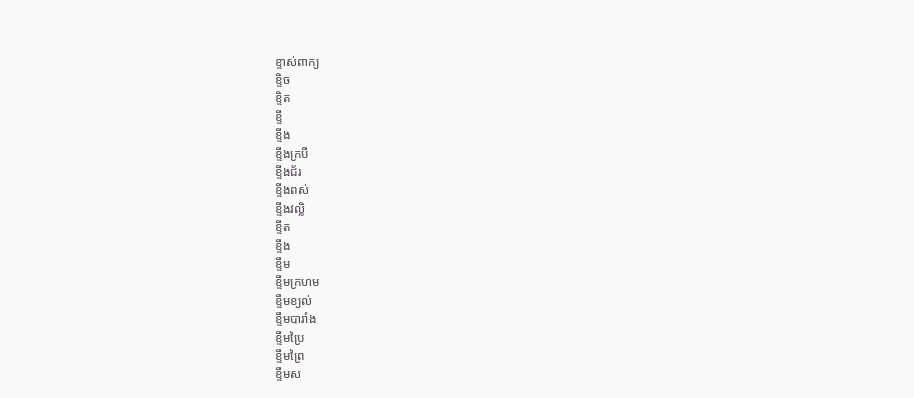ខ្ទាស់ពាក្យ
ខ្ទិច
ខ្ទិត
ខ្ទី
ខ្ទីង
ខ្ទីងក្របី
ខ្ទីងជ័រ
ខ្ទីងពស់
ខ្ទីងវល្លិ
ខ្ទីត
ខ្ទឹង
ខ្ទឹម
ខ្ទឹមក្រហម
ខ្ទឹមខ្យល់
ខ្ទឹមបារាំង
ខ្ទឹមប្រៃ
ខ្ទឹមព្រៃ
ខ្ទឹមស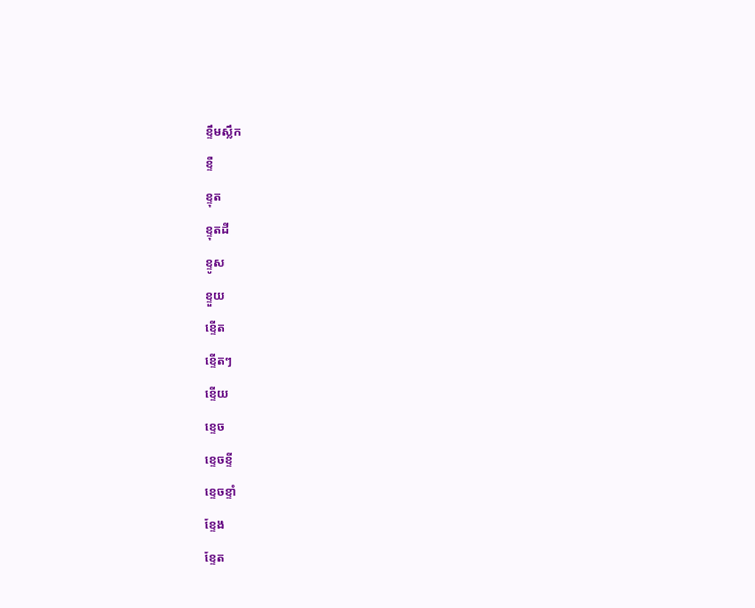ខ្ទឹមស្លឹក
ខ្ទឺ
ខ្ទុត
ខ្ទុតដី
ខ្ទូស
ខ្ទួយ
ខ្ទើត
ខ្ទើតៗ
ខ្ទើយ
ខ្ទេច
ខ្ទេចខ្ទី
ខ្ទេចខ្ទាំ
ខ្ទែង
ខ្ទែត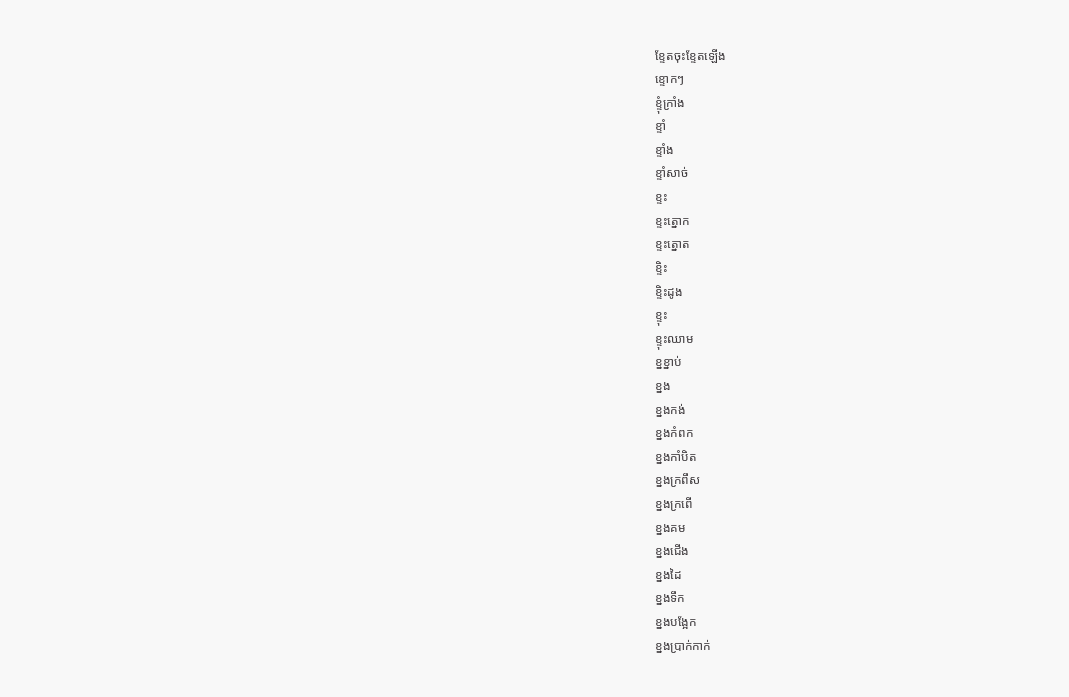ខ្ទែតចុះខ្ទែតឡើង
ខ្ទោកៗ
ខ្ទុំក្រាំង
ខ្ទាំ
ខ្ទាំង
ខ្ទាំសាច់
ខ្ទះ
ខ្ទះត្នោក
ខ្ទះត្នោត
ខ្ទិះ
ខ្ទិះដូង
ខ្ទុះ
ខ្ទុះឈាម
ខ្នខ្នាប់
ខ្នង
ខ្នងកង់
ខ្នងកំពក
ខ្នងកាំបិត
ខ្នងក្រពឹស
ខ្នងក្រពើ
ខ្នងគម
ខ្នងជើង
ខ្នងដៃ
ខ្នងទឹក
ខ្នងបង្អែក
ខ្នងប្រាក់កាក់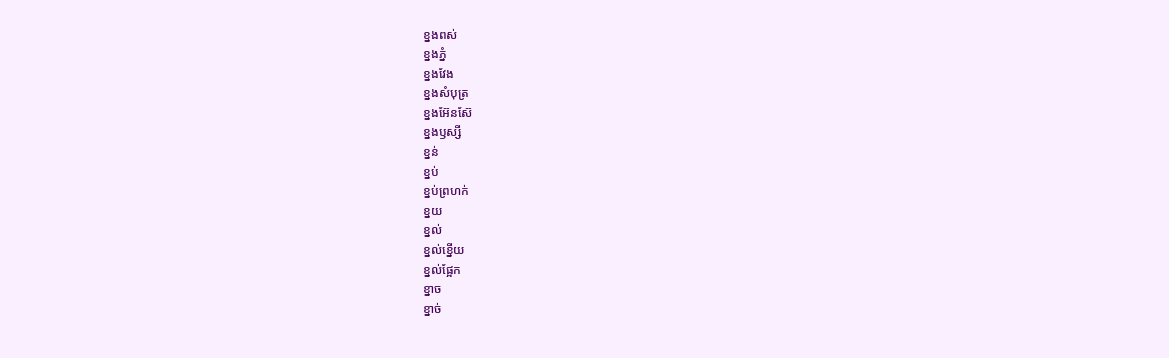ខ្នងពស់
ខ្នងភ្នំ
ខ្នងវែង
ខ្នងសំបុត្រ
ខ្នងអ៊ែនស៊ែ
ខ្នងឫស្សី
ខ្នន់
ខ្នប់
ខ្នប់ព្រហក់
ខ្នយ
ខ្នល់
ខ្នល់ខ្នើយ
ខ្នល់ផ្អែក
ខ្នាច
ខ្នាច់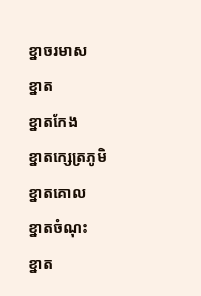ខ្នាចរមាស
ខ្នាត
ខ្នាតកែង
ខ្នាតក្សេត្រភូមិ
ខ្នាតគោល
ខ្នាតចំណុះ
ខ្នាត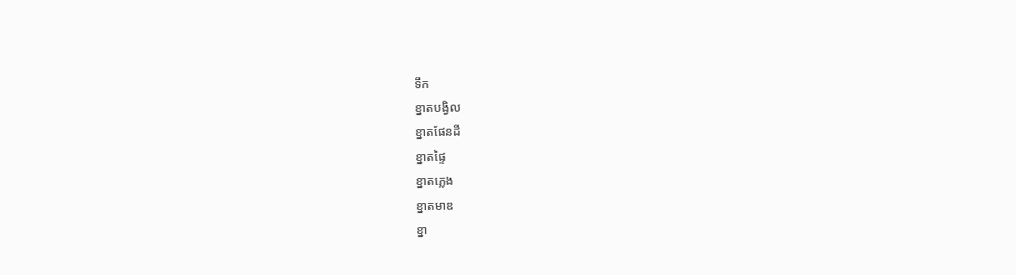ទឹក
ខ្នាតបង្វិល
ខ្នាតផែនដី
ខ្នាតផ្ទៃ
ខ្នាតភ្លេង
ខ្នាតមាឌ
ខ្នា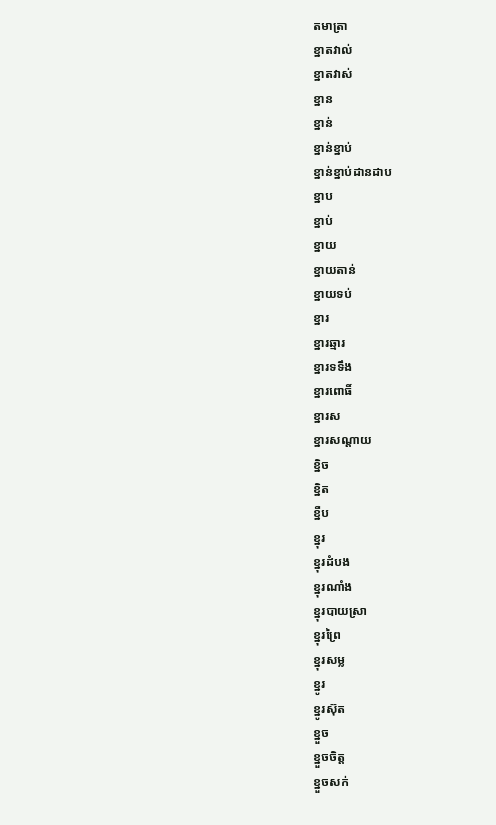តមាត្រា
ខ្នាតវាល់
ខ្នាតវាស់
ខ្នាន
ខ្នាន់
ខ្នាន់ខ្នាប់
ខ្នាន់ខ្នាប់ដានដាប
ខ្នាប
ខ្នាប់
ខ្នាយ
ខ្នាយតាន់
ខ្នាយទប់
ខ្នារ
ខ្នារឆ្មារ
ខ្នារទទឹង
ខ្នារពោធិ៍
ខ្នារស
ខ្នារសណ្ដាយ
ខ្និច
ខ្និត
ខ្នឺប
ខ្នុរ
ខ្នុរដំបង
ខ្នុរណាំង
ខ្នុរបាយស្រា
ខ្នុរព្រៃ
ខ្នុរសម្ល
ខ្នូរ
ខ្នូរស៊ុត
ខ្នួច
ខ្នួចចិត្ត
ខ្នួចសក់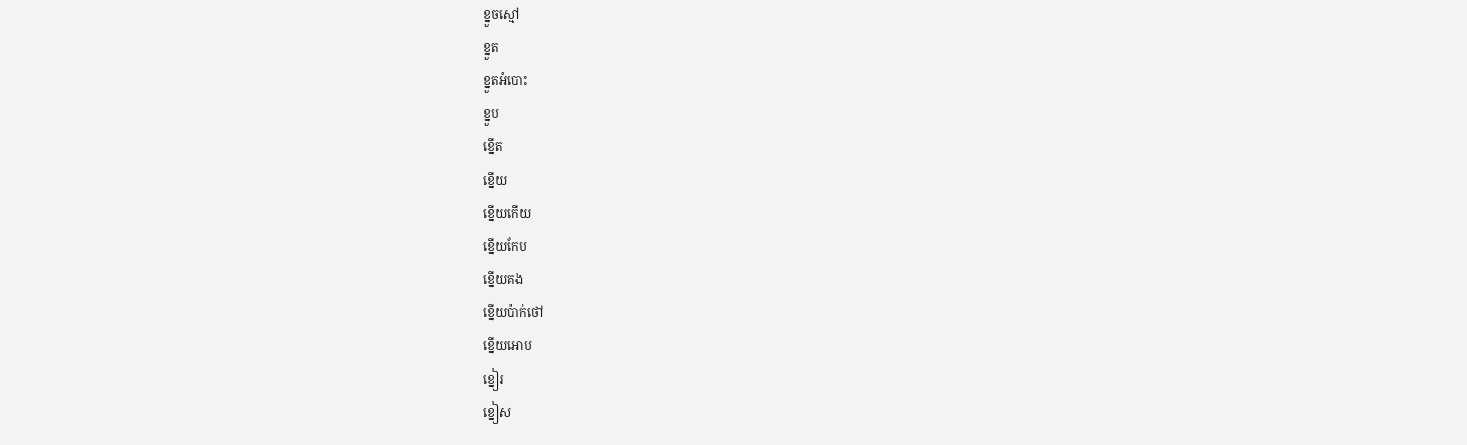ខ្នួចស្មៅ
ខ្នួត
ខ្នួតអំបោះ
ខ្នួប
ខ្នើត
ខ្នើយ
ខ្នើយកើយ
ខ្នើយកែប
ខ្នើយគង
ខ្នើយប៉ាក់ថៅ
ខ្នើយអោប
ខ្នៀរ
ខ្នៀស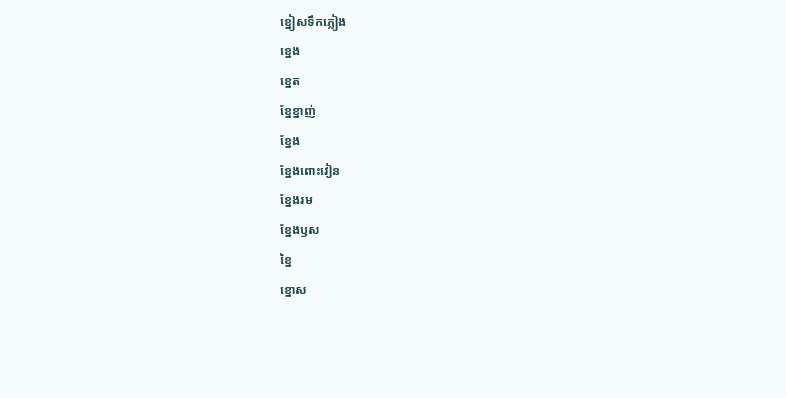ខ្នៀសទឹកភ្លៀង
ខ្នេង
ខ្នេត
ខ្នែខ្នាញ់
ខ្នែង
ខ្នែងពោះវៀន
ខ្នែងរម
ខ្នែងឫស
ខ្នៃ
ខ្នោស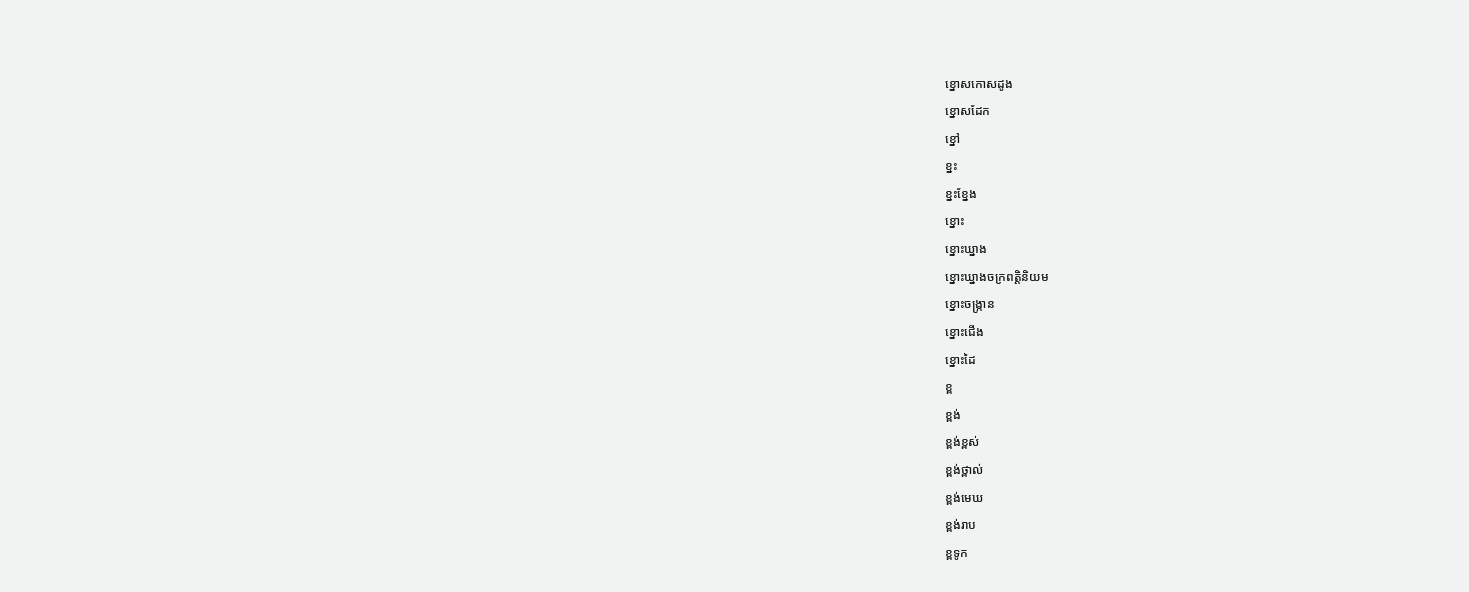ខ្នោសកោសដូង
ខ្នោសដែក
ខ្នៅ
ខ្នះ
ខ្នះខ្នែង
ខ្នោះ
ខ្នោះឃ្នាង
ខ្នោះឃ្នាងចក្រពត្តិនិយម
ខ្នោះចង្ក្រាន
ខ្នោះជើង
ខ្នោះដៃ
ខ្ព
ខ្ពង់
ខ្ពង់ខ្ពស់
ខ្ពង់ថ្ពាល់
ខ្ពង់មេឃ
ខ្ពង់រាប
ខ្ពទូក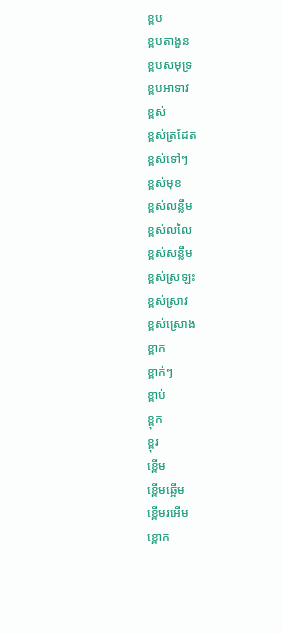ខ្ពប
ខ្ពបតាងួន
ខ្ពបសមុទ្រ
ខ្ពបអាទាវ
ខ្ពស់
ខ្ពស់ត្រដែត
ខ្ពស់ទៅៗ
ខ្ពស់មុខ
ខ្ពស់លន្លឹម
ខ្ពស់លលៃ
ខ្ពស់សន្លឹម
ខ្ពស់ស្រឡះ
ខ្ពស់ស្រាវ
ខ្ពស់ស្រោង
ខ្ពាក
ខ្ពាក់ៗ
ខ្ពាប់
ខ្ពុក
ខ្ពុរ
ខ្ពើម
ខ្ពើមឆ្អើម
ខ្ពើមរអើម
ខ្ពោក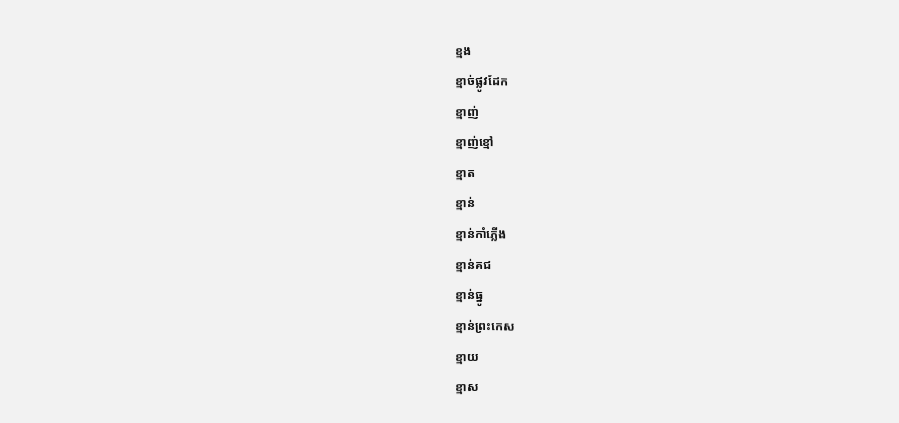ខ្មង
ខ្មាច់ផ្លូវដែក
ខ្មាញ់
ខ្មាញ់ខ្មៅ
ខ្មាត
ខ្មាន់
ខ្មាន់កាំភ្លើង
ខ្មាន់គជ
ខ្មាន់ធ្នូ
ខ្មាន់ព្រះកេស
ខ្មាយ
ខ្មាស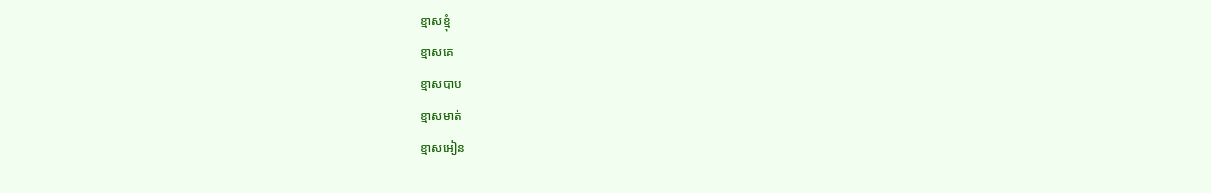ខ្មាសខ្មុំ
ខ្មាសគេ
ខ្មាសបាប
ខ្មាសមាត់
ខ្មាសអៀន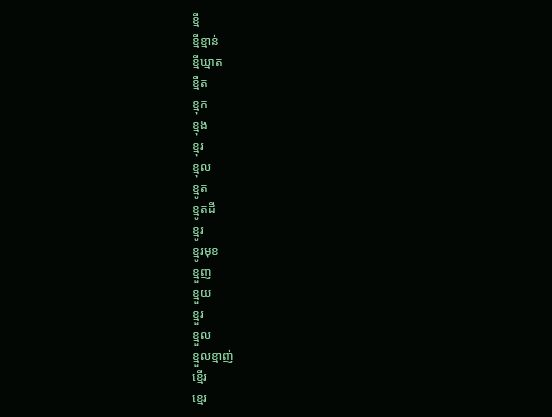ខ្មី
ខ្មីខ្មាន់
ខ្មីឃ្មាត
ខ្មឺត
ខ្មុក
ខ្មុង
ខ្មុរ
ខ្មុល
ខ្មូត
ខ្មូតដី
ខ្មូរ
ខ្មូរមុខ
ខ្មួញ
ខ្មួយ
ខ្មួរ
ខ្មួល
ខ្មួលខ្មាញ់
ខ្មើរ
ខ្មេរ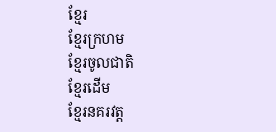ខ្មែរ
ខ្មែរក្រហម
ខ្មែរចូលជាតិ
ខ្មែរដើម
ខ្មែរនគរវត្ត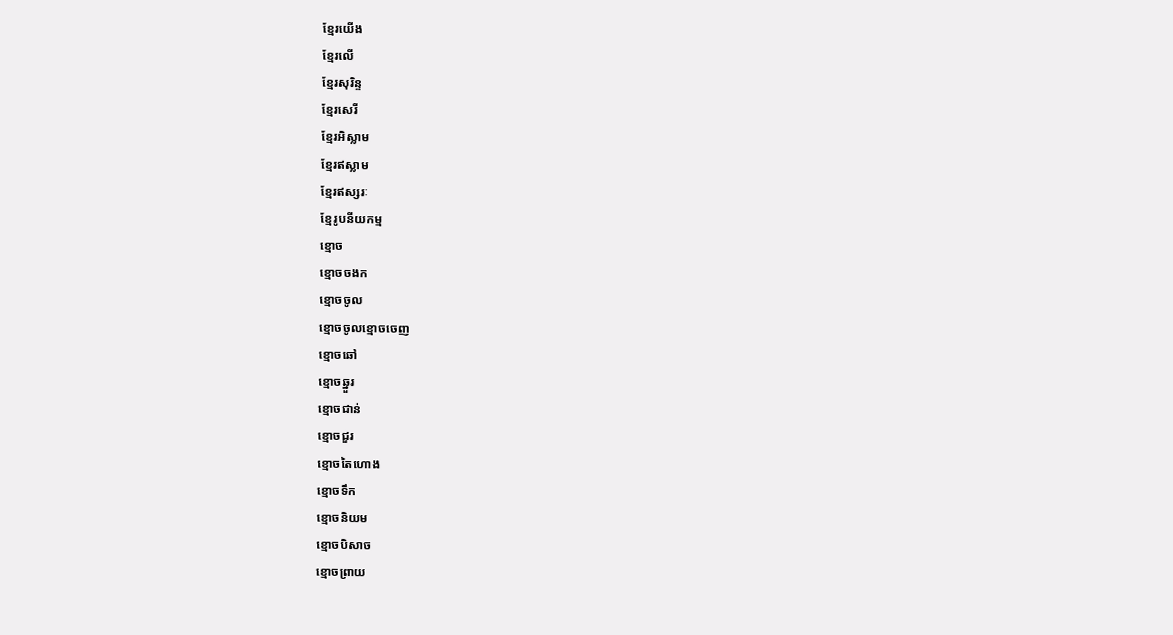ខ្មែរយើង
ខ្មែរលើ
ខ្មែរសុរិន្ទ
ខ្មែរសេរី
ខ្មែរអិស្លាម
ខ្មែរឥស្លាម
ខ្មែរឥស្សរៈ
ខ្មែរូបនីយកម្ម
ខ្មោច
ខ្មោចចងក
ខ្មោចចូល
ខ្មោចចូលខ្មោចចេញ
ខ្មោចឆៅ
ខ្មោចឆ្នួរ
ខ្មោចជាន់
ខ្មោចជួរ
ខ្មោចតៃហោង
ខ្មោចទឹក
ខ្មោចនិយម
ខ្មោចបិសាច
ខ្មោចព្រាយ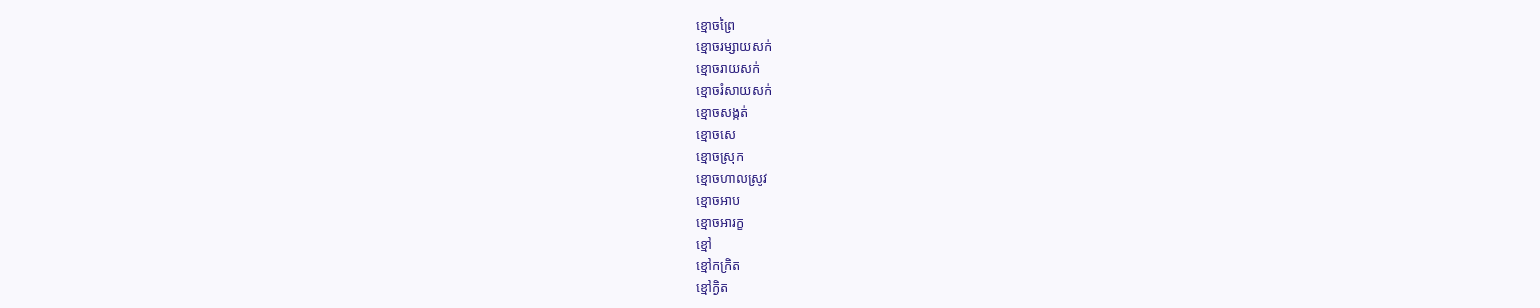ខ្មោចព្រៃ
ខ្មោចរម្សាយសក់
ខ្មោចរាយសក់
ខ្មោចរំសាយសក់
ខ្មោចសង្កត់
ខ្មោចសេ
ខ្មោចស្រុក
ខ្មោចហាលស្រូវ
ខ្មោចអាប
ខ្មោចអារក្ខ
ខ្មៅ
ខ្មៅកក្រិត
ខ្មៅក្ងិត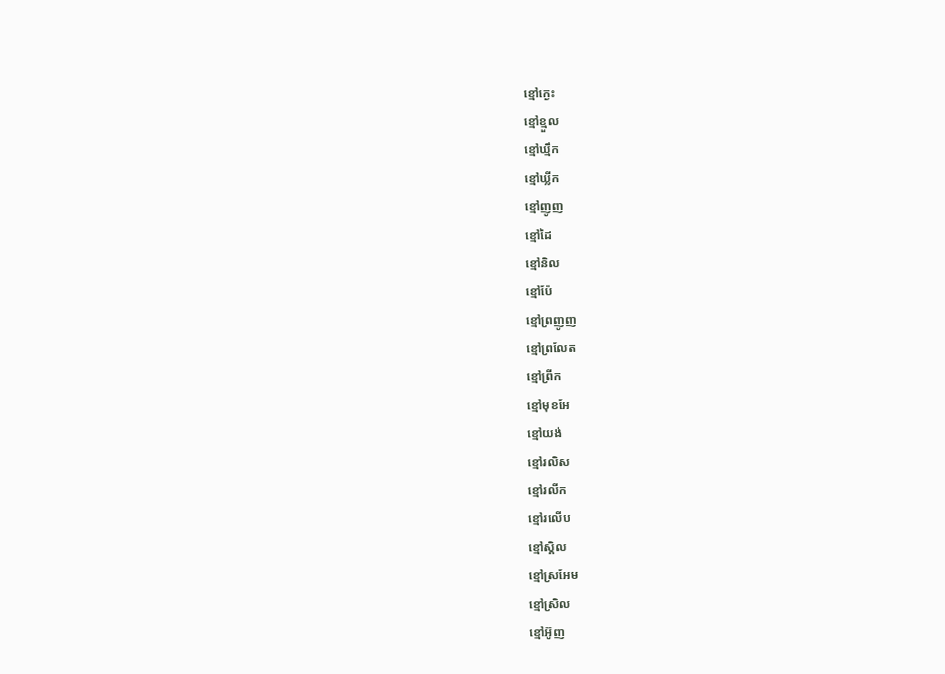ខ្មៅក្ងេះ
ខ្មៅខ្មួល
ខ្មៅឃ្មឹក
ខ្មៅឃ្លីក
ខ្មៅញូញ
ខ្មៅដៃ
ខ្មៅនិល
ខ្មៅប៉ែ
ខ្មៅព្រញូញ
ខ្មៅព្រលែត
ខ្មៅព្រីក
ខ្មៅមុខអែ
ខ្មៅយង់
ខ្មៅរលិស
ខ្មៅរលីក
ខ្មៅរលើប
ខ្មៅស្គិល
ខ្មៅស្រអែម
ខ្មៅស្រិល
ខ្មៅអ៊ូញ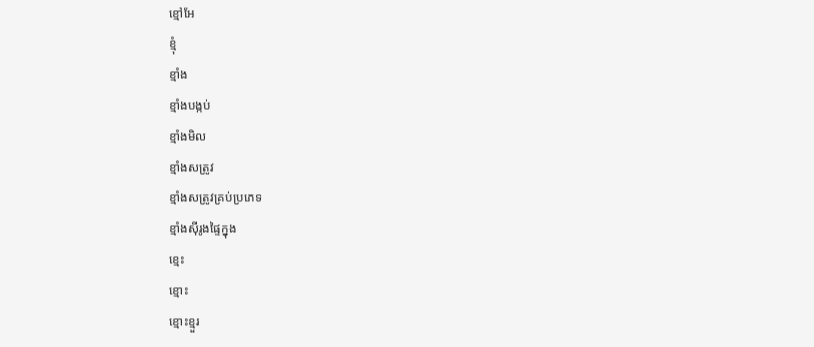ខ្មៅអែ
ខ្មុំ
ខ្មាំង
ខ្មាំងបង្កប់
ខ្មាំងមិល
ខ្មាំងសត្រូវ
ខ្មាំងសត្រូវគ្រប់ប្រភេទ
ខ្មាំងស៊ីរូងផ្ទៃក្នុង
ខ្មេះ
ខ្មោះ
ខ្មោះខ្មួរ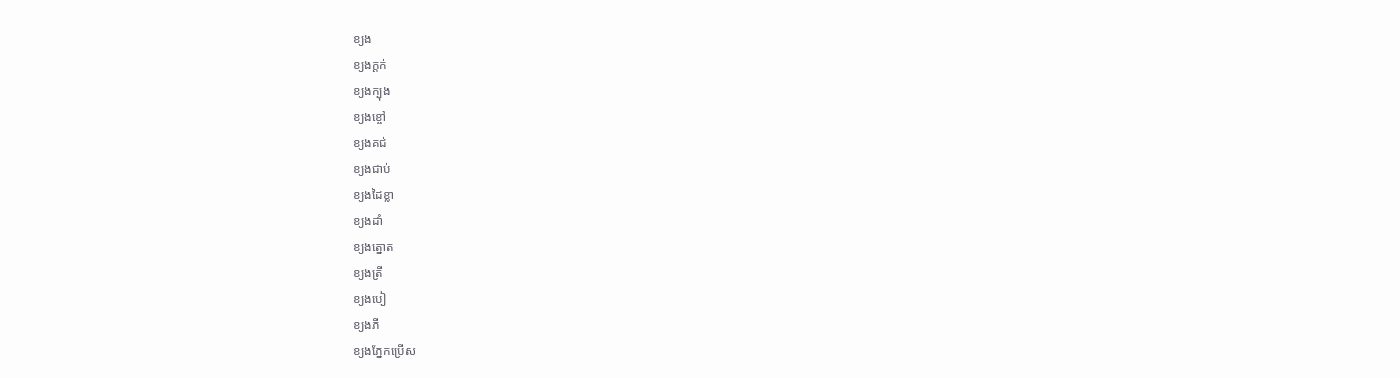ខ្យង
ខ្យងក្ដក់
ខ្យងក្បុង
ខ្យងខ្ចៅ
ខ្យងគជ់
ខ្យងជាប់
ខ្យងដៃខ្លា
ខ្យងដាំ
ខ្យងត្នោត
ខ្យងត្រី
ខ្យងបៀ
ខ្យងភី
ខ្យងភ្នែកប្រើស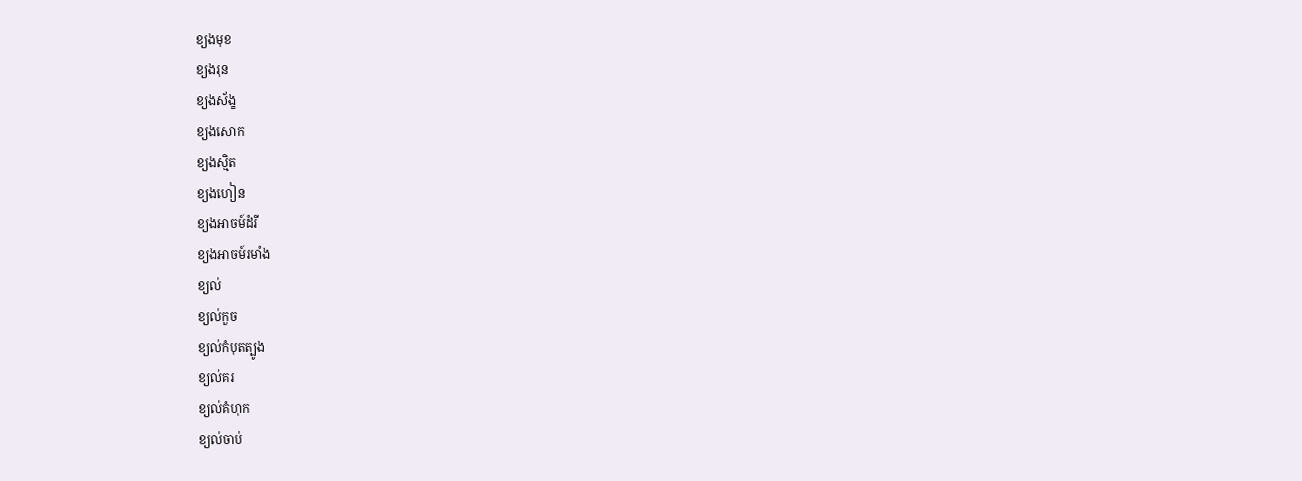ខ្យងមុខ
ខ្យងរុន
ខ្យងស័ង្ខ
ខ្យងសោក
ខ្យងស្មិត
ខ្យងហៀន
ខ្យងអាចម៍ដំរី
ខ្យងអាចម៍រមាំង
ខ្យល់
ខ្យល់កួច
ខ្យល់កំបុតត្បូង
ខ្យល់គរ
ខ្យល់គំហុក
ខ្យល់ចាប់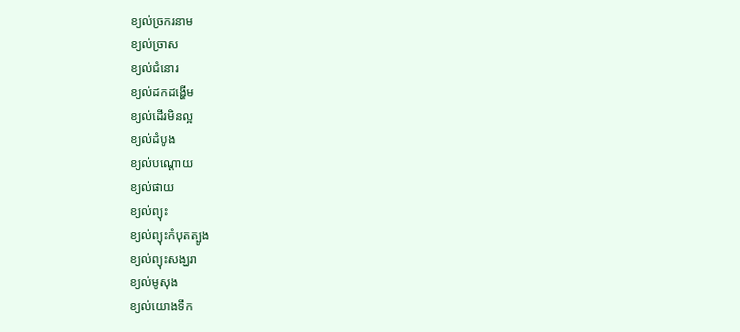ខ្យល់ច្រករនាម
ខ្យល់ច្រាស
ខ្យល់ជំនោរ
ខ្យល់ដកដង្ហើម
ខ្យល់ដើរមិនល្អ
ខ្យល់ដំបូង
ខ្យល់បណ្ដោយ
ខ្យល់ផាយ
ខ្យល់ព្យុះ
ខ្យល់ព្យុះកំបុតត្បូង
ខ្យល់ព្យុះសង្ឃរា
ខ្យល់មូសុង
ខ្យល់យោងទឹក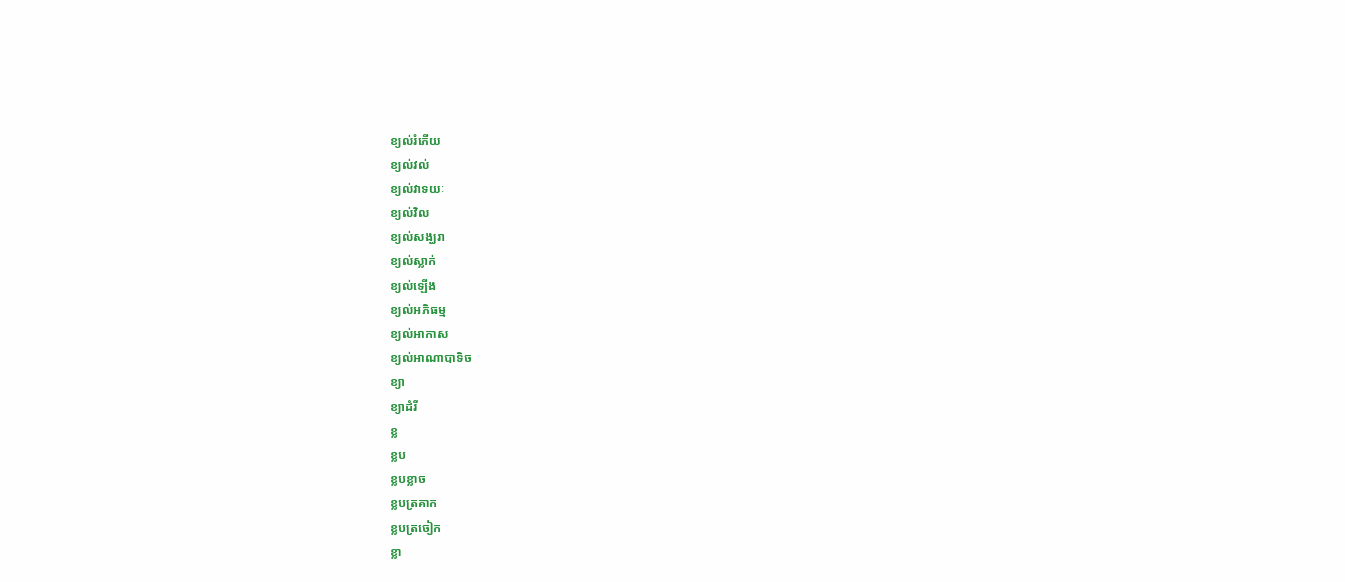ខ្យល់រំភើយ
ខ្យល់វល់
ខ្យល់វាទយៈ
ខ្យល់វិល
ខ្យល់សង្ឃរា
ខ្យល់ស្លាក់
ខ្យល់ឡើង
ខ្យល់អភិធម្ម
ខ្យល់អាកាស
ខ្យល់អាណាបាទិច
ខ្យា
ខ្យាដំរី
ខ្ល
ខ្លប
ខ្លបខ្លាច
ខ្លបត្រគាក
ខ្លបត្រចៀក
ខ្លា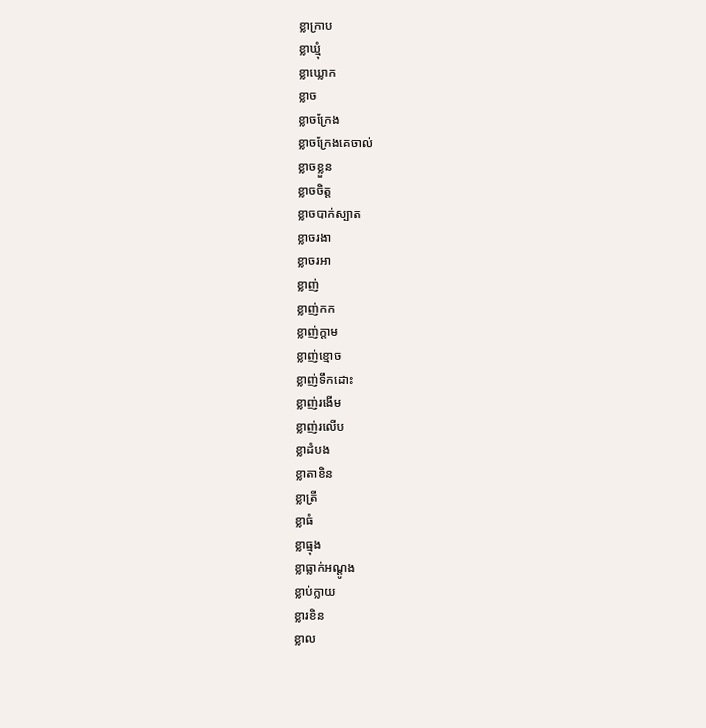ខ្លាក្រាប
ខ្លាឃ្មុំ
ខ្លាឃ្លោក
ខ្លាច
ខ្លាចក្រែង
ខ្លាចក្រែងគេចាល់
ខ្លាចខ្លួន
ខ្លាចចិត្ត
ខ្លាចបាក់ស្បាត
ខ្លាចរងា
ខ្លាចរអា
ខ្លាញ់
ខ្លាញ់កក
ខ្លាញ់ក្ដាម
ខ្លាញ់ខ្មោច
ខ្លាញ់ទឹកដោះ
ខ្លាញ់រងើម
ខ្លាញ់រលើប
ខ្លាដំបង
ខ្លាតាខិន
ខ្លាត្រី
ខ្លាធំ
ខ្លាធ្មុង
ខ្លាធ្លាក់អណ្ដូង
ខ្លាប់ក្លាយ
ខ្លារខិន
ខ្លាល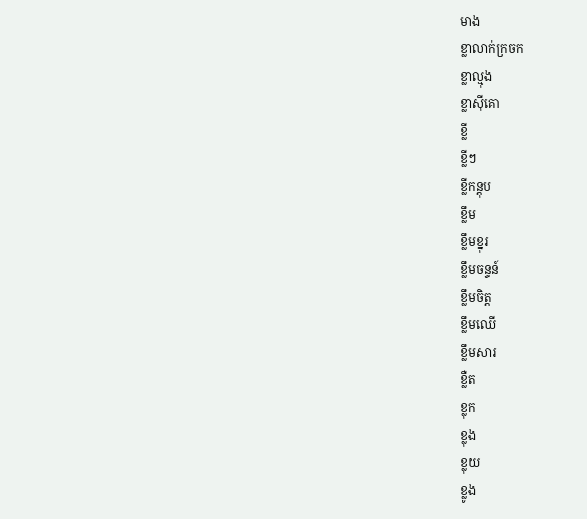មាង
ខ្លាលាក់ក្រចក
ខ្លាល្មុង
ខ្លាស៊ីគោ
ខ្លី
ខ្លីៗ
ខ្លីកន្តុប
ខ្លឹម
ខ្លឹមខ្នុរ
ខ្លឹមចន្ទន៍
ខ្លឹមចិត្ត
ខ្លឹមឈើ
ខ្លឹមសារ
ខ្លឺត
ខ្លុក
ខ្លុង
ខ្លុយ
ខ្លូង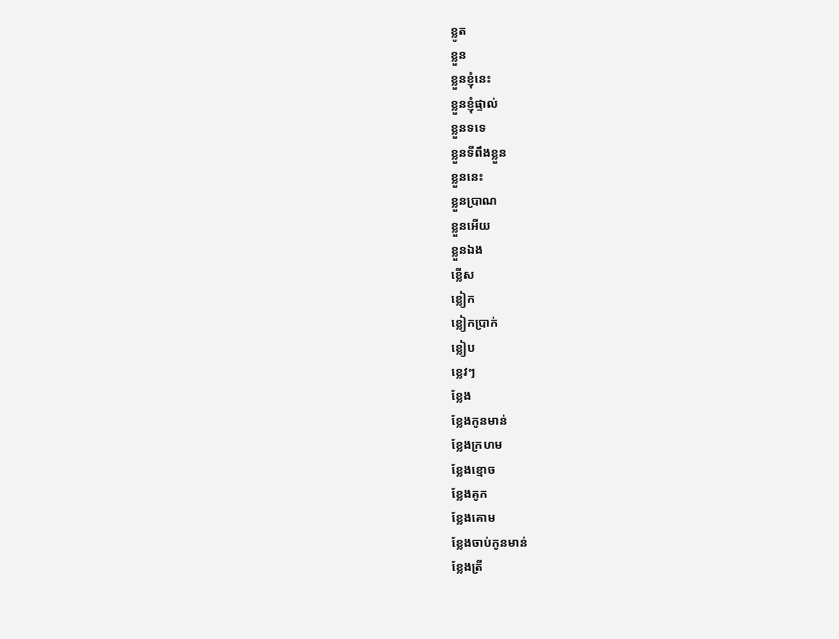ខ្លូត
ខ្លួន
ខ្លួនខ្ញុំនេះ
ខ្លួនខ្ញុំផ្ទាល់
ខ្លួនទទេ
ខ្លួនទីពឹងខ្លួន
ខ្លួននេះ
ខ្លួនប្រាណ
ខ្លួនអើយ
ខ្លួនឯង
ខ្លើស
ខ្លៀក
ខ្លៀកប្រាក់
ខ្លៀប
ខ្លេវៗ
ខ្លែង
ខ្លែងកូនមាន់
ខ្លែងក្រហម
ខ្លែងខ្មោច
ខ្លែងគូក
ខ្លែងគោម
ខ្លែងចាប់កូនមាន់
ខ្លែងត្រី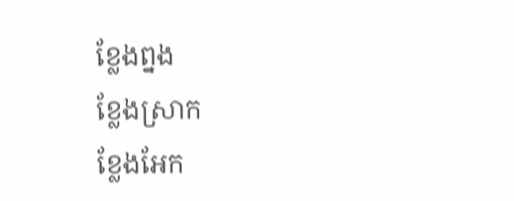ខ្លែងព្នង
ខ្លែងស្រាក
ខ្លែងអែក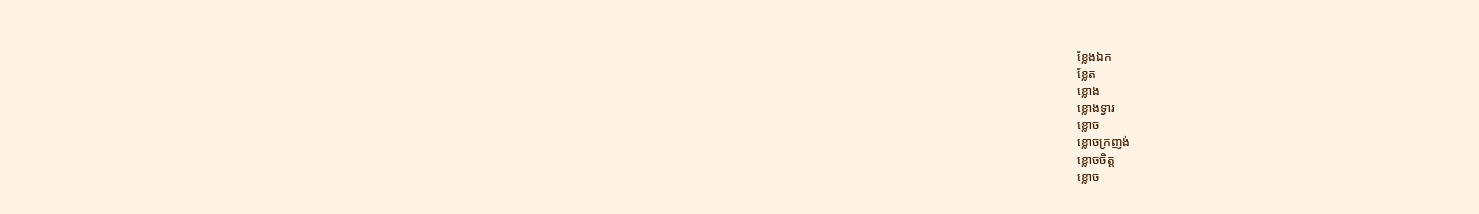ខ្លែងឯក
ខ្លែត
ខ្លោង
ខ្លោងទ្វារ
ខ្លោច
ខ្លោចក្រញង់
ខ្លោចចិត្ត
ខ្លោច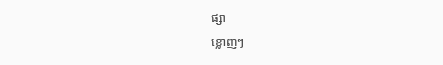ផ្សា
ខ្លោញៗ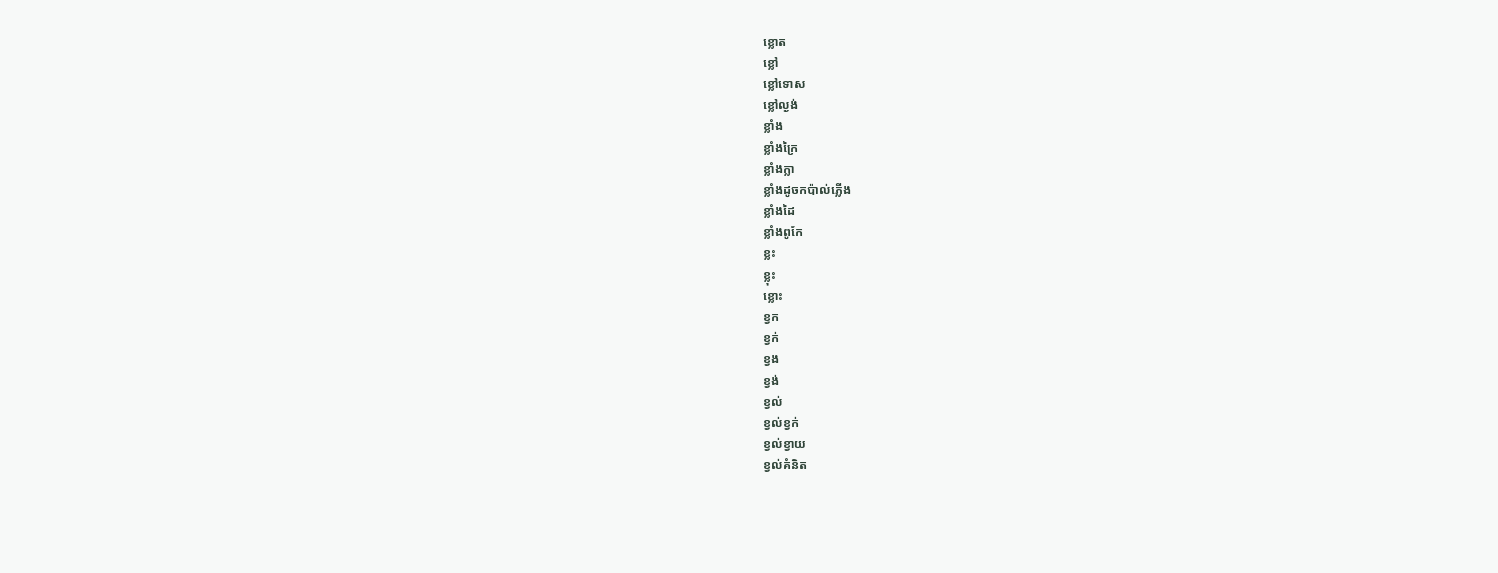ខ្លោត
ខ្លៅ
ខ្លៅទោស
ខ្លៅល្ងង់
ខ្លាំង
ខ្លាំងក្រៃ
ខ្លាំងក្លា
ខ្លាំងដូចកប៉ាល់ភ្លើង
ខ្លាំងដៃ
ខ្លាំងពូកែ
ខ្លះ
ខ្លុះ
ខ្លោះ
ខ្វក
ខ្វក់
ខ្វង
ខ្វង់
ខ្វល់
ខ្វល់ខ្វក់
ខ្វល់ខ្វាយ
ខ្វល់គំនិត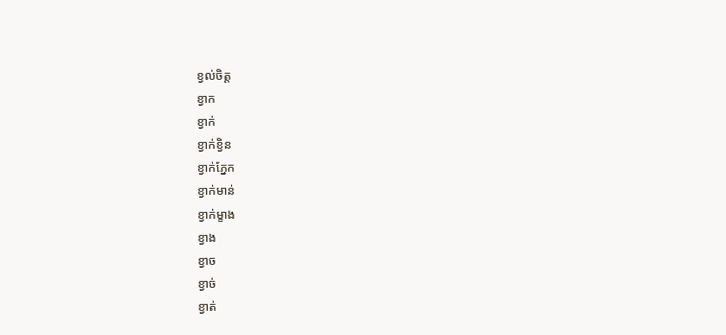ខ្វល់ចិត្ត
ខ្វាក
ខ្វាក់
ខ្វាក់ខ្វិន
ខ្វាក់ភ្នែក
ខ្វាក់មាន់
ខ្វាក់ម្ខាង
ខ្វាង
ខ្វាច
ខ្វាច់
ខ្វាត់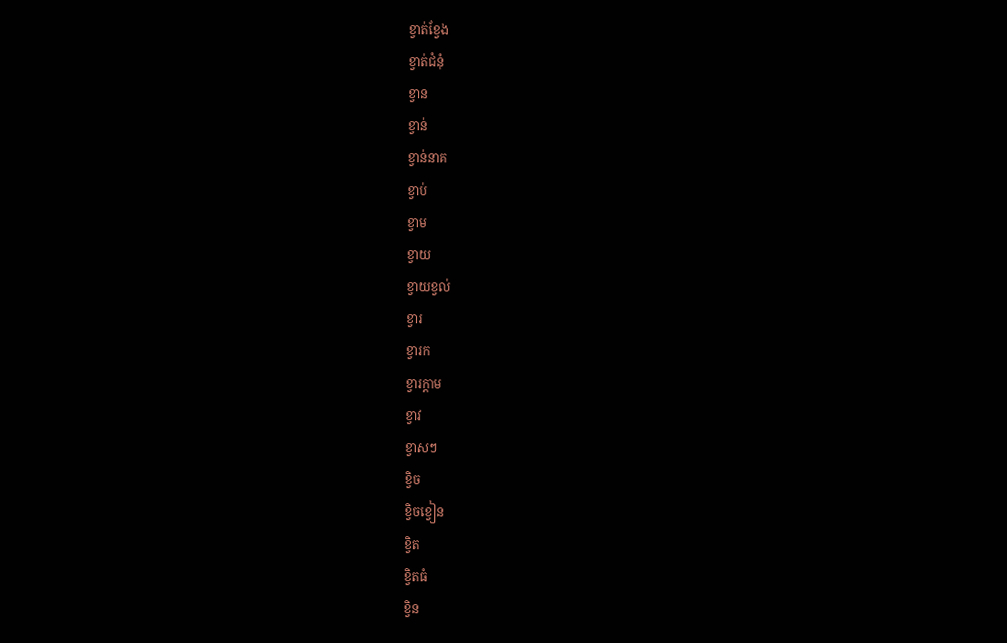ខ្វាត់ខ្វែង
ខ្វាត់ជំនុំ
ខ្វាន
ខ្វាន់
ខ្វាន់នាគ
ខ្វាប់
ខ្វាម
ខ្វាយ
ខ្វាយខ្វល់
ខ្វារ
ខ្វារក
ខ្វារក្ដាម
ខ្វាវ
ខ្វាសៗ
ខ្វិច
ខ្វិចខ្វៀន
ខ្វិត
ខ្វិតធំ
ខ្វិន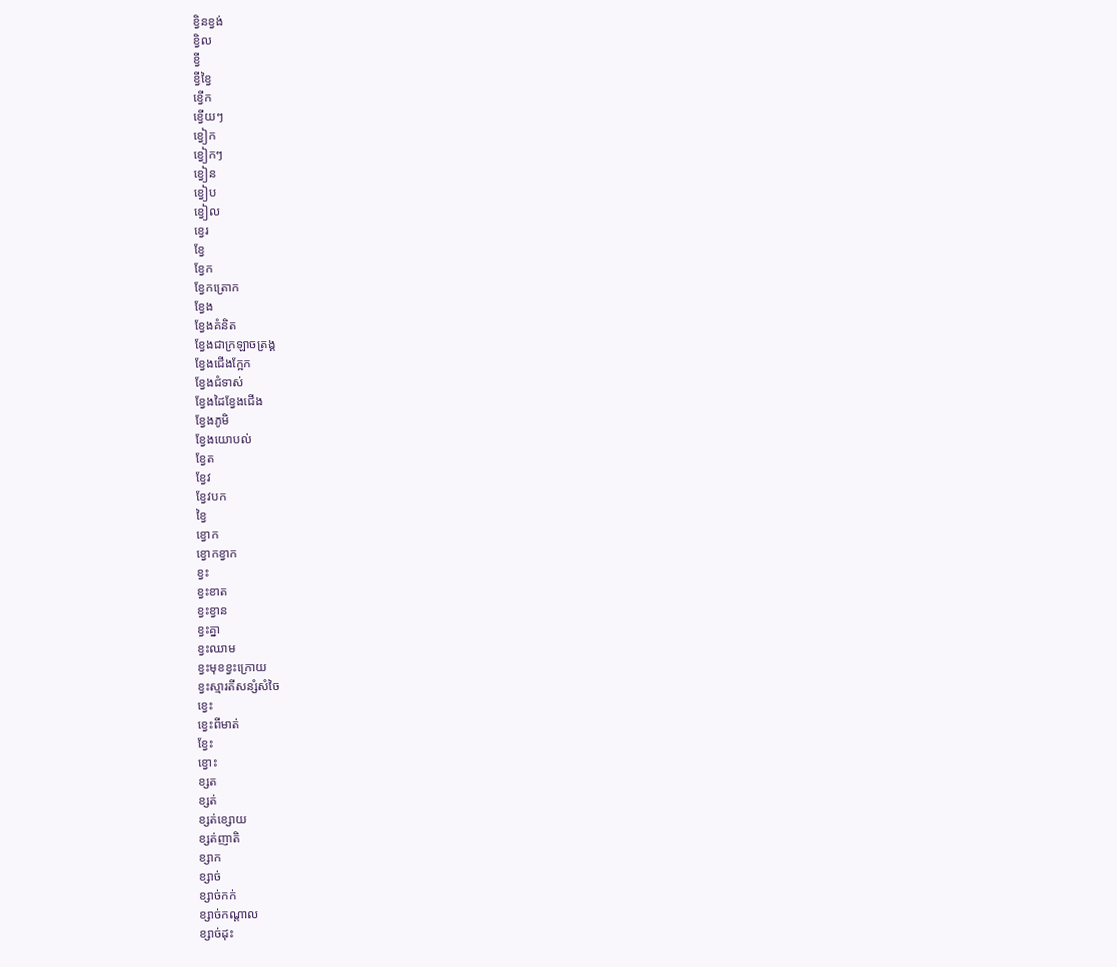ខ្វិនខ្វង់
ខ្វិល
ខ្វី
ខ្វីខ្វៃ
ខ្វើក
ខ្វើយៗ
ខ្វៀក
ខ្វៀកៗ
ខ្វៀន
ខ្វៀប
ខ្វៀល
ខ្វេរ
ខ្វែ
ខ្វែក
ខ្វែកត្រោក
ខ្វែង
ខ្វែងគំនិត
ខ្វែងជាក្រឡាចត្រង្គ
ខ្វែងជើងក្អែក
ខ្វែងជំទាស់
ខ្វែងដៃខ្វែងជើង
ខ្វែងភូមិ
ខ្វែងយោបល់
ខ្វែត
ខ្វែវ
ខ្វែវបក
ខ្វៃ
ខ្វោក
ខ្វោកខ្វាក
ខ្វះ
ខ្វះខាត
ខ្វះខ្វាន
ខ្វះគ្នា
ខ្វះឈាម
ខ្វះមុខខ្វះក្រោយ
ខ្វះស្មារតីសន្សំសំចៃ
ខ្វេះ
ខ្វេះពីមាត់
ខ្វែះ
ខ្វោះ
ខ្សត
ខ្សត់
ខ្សត់ខ្សោយ
ខ្សត់ញាតិ
ខ្សាក
ខ្សាច់
ខ្សាច់កក់
ខ្សាច់កណ្ដាល
ខ្សាច់ដុះ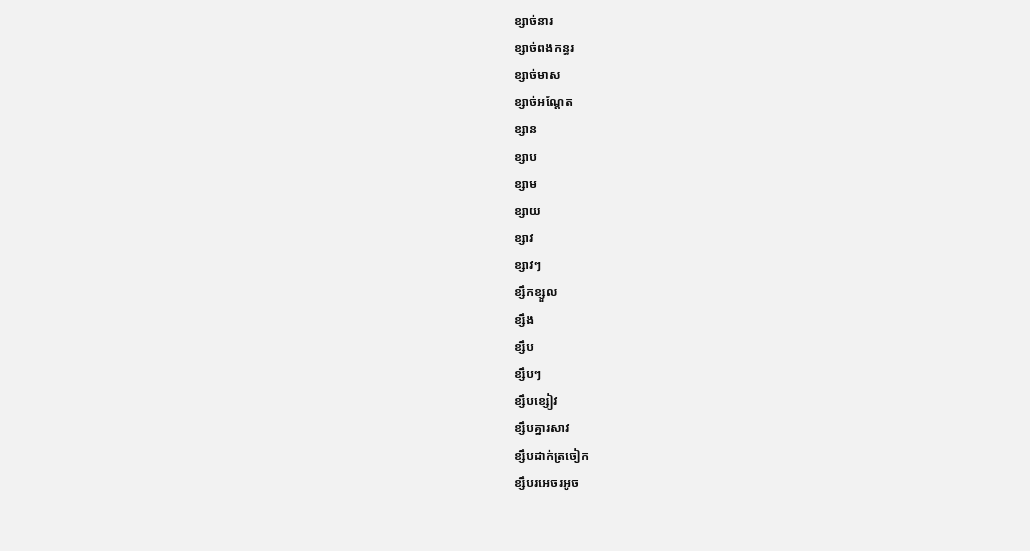ខ្សាច់នារ
ខ្សាច់ពងកន្ធរ
ខ្សាច់មាស
ខ្សាច់អណ្ដែត
ខ្សាន
ខ្សាប
ខ្សាម
ខ្សាយ
ខ្សាវ
ខ្សាវៗ
ខ្សឹកខ្សួល
ខ្សឹង
ខ្សឹប
ខ្សឹបៗ
ខ្សឹបខ្សៀវ
ខ្សឹបគ្នារសាវ
ខ្សឹបដាក់ត្រចៀក
ខ្សឹបរអេចរអូច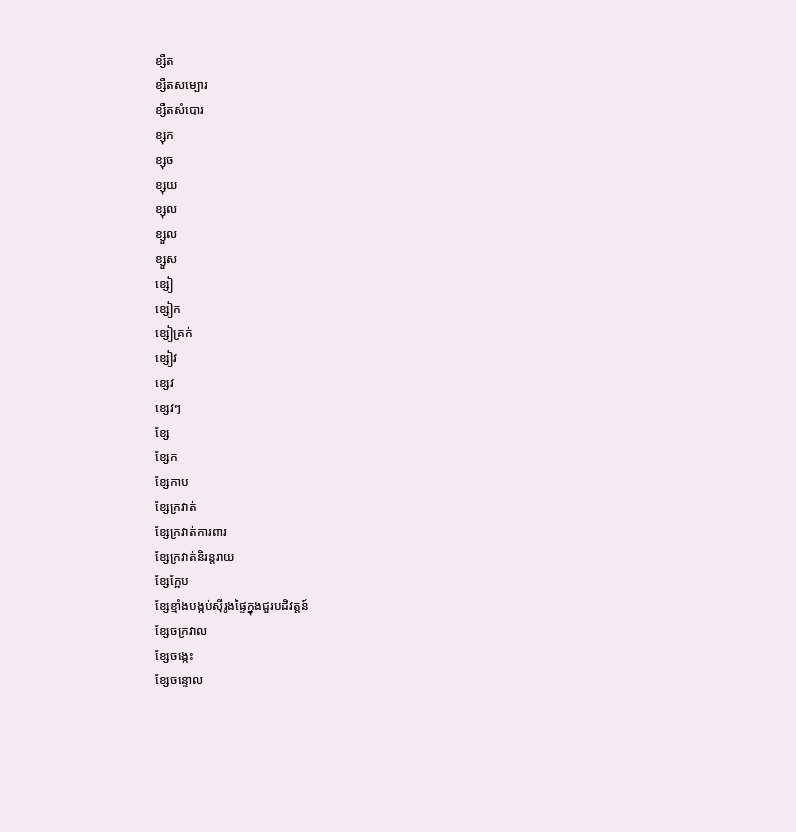ខ្សឺត
ខ្សឺតសម្បោរ
ខ្សឺតសំបោរ
ខ្សុក
ខ្សុច
ខ្សុយ
ខ្សុល
ខ្សួល
ខ្សួស
ខ្សៀ
ខ្សៀក
ខ្សៀគ្រក់
ខ្សៀវ
ខ្សេវ
ខ្សេវៗ
ខ្សែ
ខ្សែក
ខ្សែកាប
ខ្សែក្រវាត់
ខ្សែក្រវាត់ការពារ
ខ្សែក្រវាត់និរន្តរាយ
ខ្សែក្អែប
ខ្សែខ្មាំងបង្កប់ស៊ីរូងផ្ទៃក្នុងជួរបដិវត្តន៍
ខ្សែចក្រវាល
ខ្សែចង្កេះ
ខ្សែចន្ទោល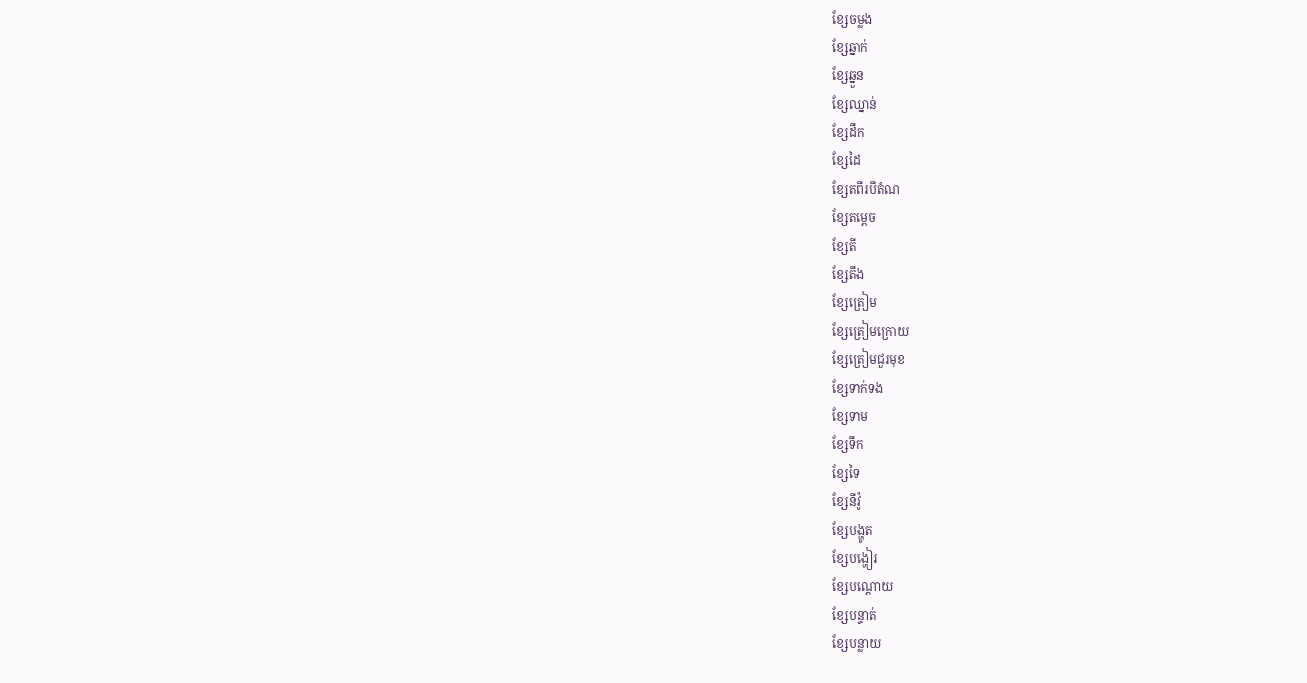ខ្សែចម្លង
ខ្សែឆ្នាក់
ខ្សែឆ្នួន
ខ្សែឈ្នាន់
ខ្សែដឹក
ខ្សែដៃ
ខ្សែតពីរបីតំណ
ខ្សែតម្ពេច
ខ្សែតី
ខ្សែតឹង
ខ្សែត្រៀម
ខ្សែត្រៀមក្រោយ
ខ្សែត្រៀមជួរមុខ
ខ្សែទាក់ទង
ខ្សែទាម
ខ្សែទឹក
ខ្សែទៃ
ខ្សែនីវ៉ូ
ខ្សែបង្ហូត
ខ្សែបង្ហៀរ
ខ្សែបណ្ដោយ
ខ្សែបន្ទាត់
ខ្សែបន្លាយ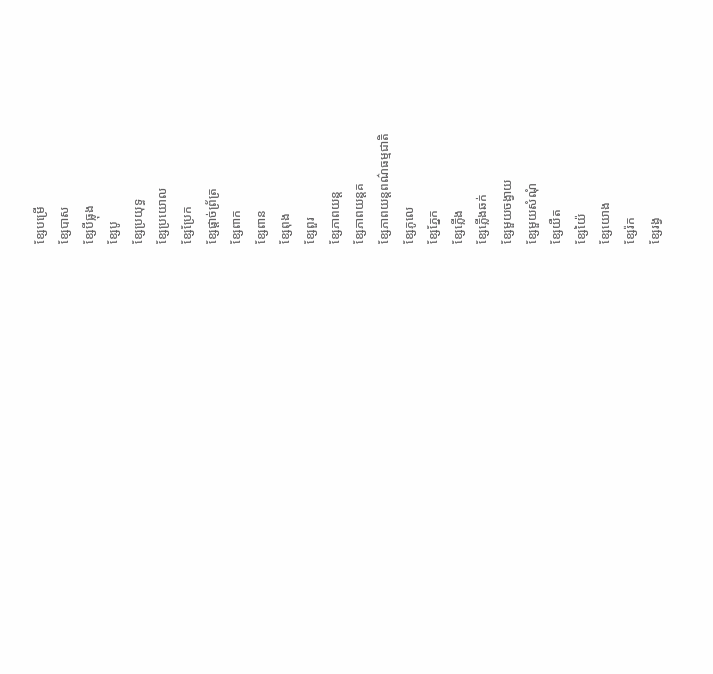ខ្សែបម្រើ
ខ្សែបាស
ខ្សែបីធ្លុង
ខ្សែបូ
ខ្សែប្រយុទ្ធ
ខ្សែប្រយោល
ខ្សែប្រែក
ខ្សែផ្ដាច់ព្រ័ត្រ
ខ្សែពាក
ខ្សែពាន
ខ្សែពុង
ខ្សែពួរ
ខ្សែភាពយន្ត
ខ្សែភាពយន្តគ
ខ្សែភាពយន្តពណ៌ធម្មជាតិ
ខ្សែភូលេ
ខ្សែភ្នែក
ខ្សែភ្លើង
ខ្សែភ្លើងឆក់
ខ្សែមួយចង្វាយ
ខ្សែមួយសំណុំ
ខ្សែយឺត
ខ្សែយ៉ៃ
ខ្សែយោង
ខ្សែរ៉ក
ខ្សែរង្វ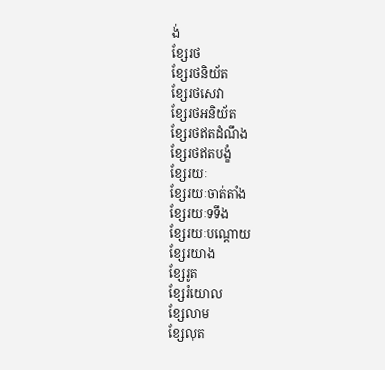ង់
ខ្សែរថ
ខ្សែរថនិយ័ត
ខ្សែរថសេវា
ខ្សែរថអនិយ័ត
ខ្សែរថឥតដំណឹង
ខ្សែរថឥតបង្ខំ
ខ្សែរយៈ
ខ្សែរយៈចាត់តាំង
ខ្សែរយៈទទឹង
ខ្សែរយៈបណ្ដោយ
ខ្សែរយាង
ខ្សែរូត
ខ្សែរំយោល
ខ្សែលាម
ខ្សែលុត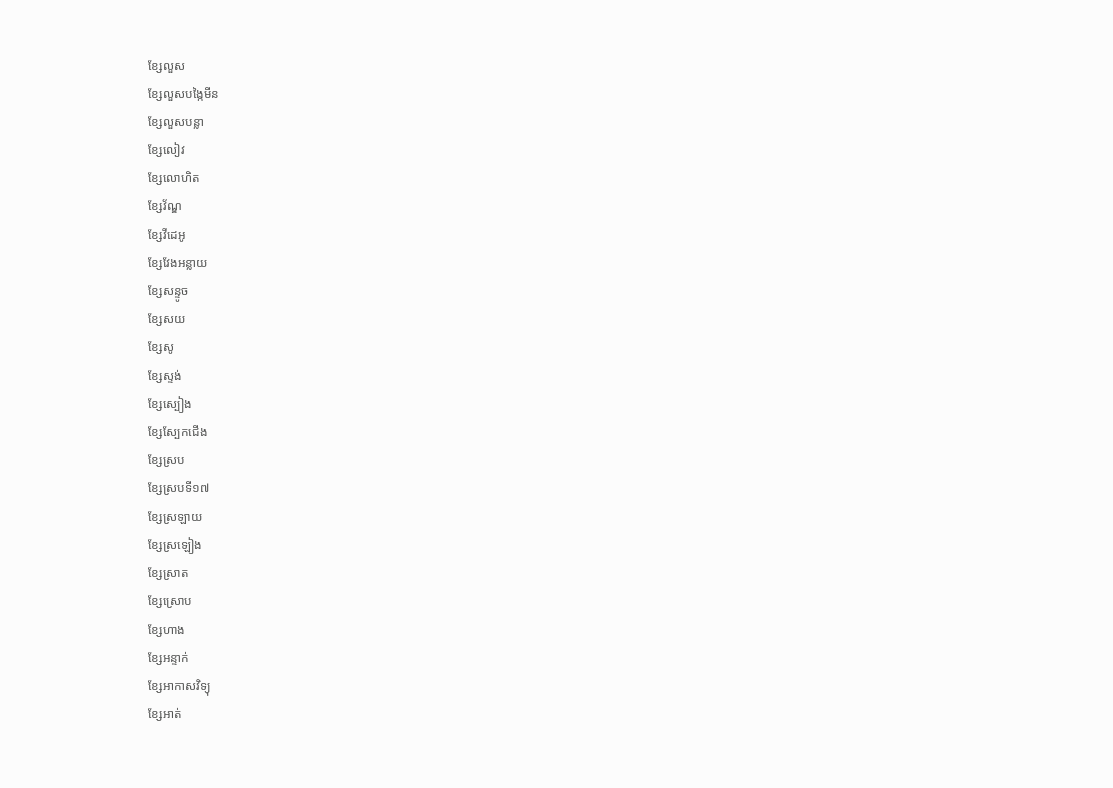ខ្សែលួស
ខ្សែលួសបង្កៃមីន
ខ្សែលួសបន្លា
ខ្សែលៀវ
ខ្សែលោហិត
ខ្សែវ័ណ្ឌ
ខ្សែវីដេអូ
ខ្សែវែងអន្លាយ
ខ្សែសន្ទូច
ខ្សែសយ
ខ្សែសូ
ខ្សែស្ទង់
ខ្សែស្បៀង
ខ្សែស្បែកជើង
ខ្សែស្រប
ខ្សែស្របទី១៧
ខ្សែស្រឡាយ
ខ្សែស្រឡៀង
ខ្សែស្រាត
ខ្សែស្រោប
ខ្សែហាង
ខ្សែអន្ទាក់
ខ្សែអាកាសវិទ្យុ
ខ្សែអាត់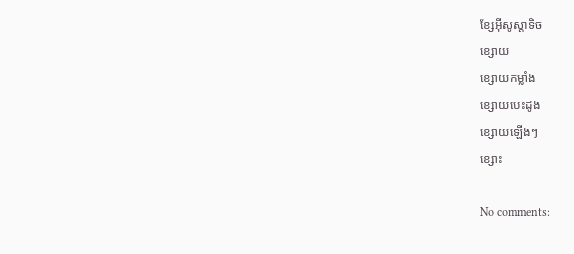ខ្សែអ៊ីសូស្តាទិច
ខ្សោយ
ខ្សោយកម្លាំង
ខ្សោយបេះដូង
ខ្សោយឡើងៗ
ខ្សោះ

No comments: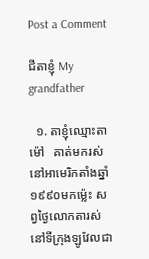Post a Comment

ជីតាខ្ញុំ My grandfather

  ១. តាខ្ញុំឈ្មោះតាម៉ៅ   គាត់មករស់នៅអាមេរិកតាំងឆ្នាំ១៩៩០មកម្ល៉េះ សព្វថ្ងៃលោកតារស់នៅទីក្រុងឡូវែលជា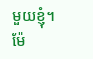មួយខ្ញុំ។ ម៉ែ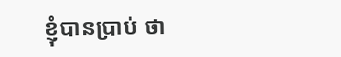ខ្ញុំបានប្រាប់ ថា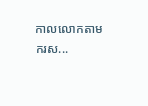កាលលោកតាមករស...